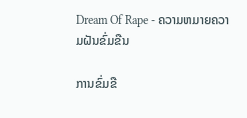Dream Of Rape - ຄວາມຫມາຍຄວາມຝັນຂົ່ມຂືນ

ການຂົ່ມຂື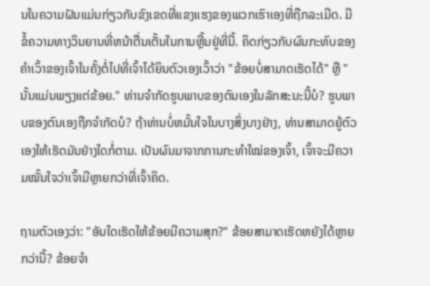ນໃນຄວາມຝັນແມ່ນກ່ຽວກັບຂົງເຂດທີ່ແຂງແຮງຂອງພວກເຮົາເອງທີ່ຖືກລະເມີດ. ມີຂໍ້ຄວາມທາງວິນຍານທີ່ຫນ້າຕື່ນເຕັ້ນໃນການຫຼີ້ນຢູ່ທີ່ນີ້. ຄິດກ່ຽວກັບຜົນກະທົບຂອງຄໍາເວົ້າຂອງເຈົ້າໃນຄັ້ງຕໍ່ໄປທີ່ເຈົ້າໄດ້ຍິນຕົວເອງເວົ້າວ່າ "ຂ້ອຍບໍ່ສາມາດເຮັດໄດ້" ຫຼື "ນັ້ນແມ່ນພຽງແຕ່ຂ້ອຍ." ທ່ານຈໍາກັດຮູບພາບຂອງຕົນເອງໃນລັກສະນະນີ້ບໍ? ຮູບພາບຂອງຕົນເອງຖືກຈໍາກັດບໍ? ຖ້າທ່ານບໍ່ຫມັ້ນໃຈໃນບາງສິ່ງບາງຢ່າງ, ທ່ານສາມາດຍູ້ຕົວເອງໃຫ້ເຮັດມັນຢ່າງໃດກໍ່ຕາມ. ເປັນຜົນມາຈາກການກະທຳໃໝ່ຂອງເຈົ້າ, ເຈົ້າຈະມີຄວາມໝັ້ນໃຈວ່າເຈົ້າມີຫຼາຍກວ່າທີ່ເຈົ້າຄິດ.

ຖາມຕົວເອງວ່າ: "ອັນໃດເຮັດໃຫ້ຂ້ອຍມີຄວາມສຸກ?" ຂ້ອຍສາມາດເຮັດຫຍັງໄດ້ຫຼາຍກວ່ານີ້? ຂ້ອຍຈໍາ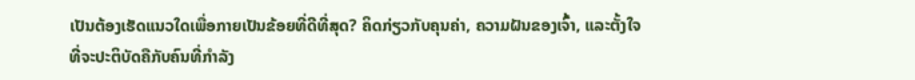ເປັນຕ້ອງເຮັດແນວໃດເພື່ອກາຍເປັນຂ້ອຍທີ່ດີທີ່ສຸດ? ຄິດກ່ຽວກັບຄຸນຄ່າ, ຄວາມຝັນຂອງເຈົ້າ, ແລະຕັ້ງໃຈທີ່ຈະປະຕິບັດຄືກັບຄົນທີ່ກໍາລັງ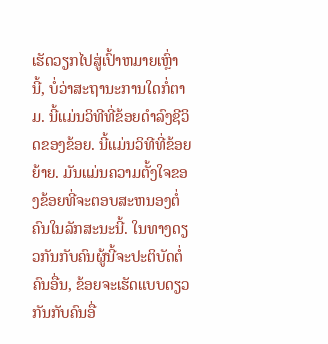ເຮັດວຽກໄປສູ່ເປົ້າຫມາຍເຫຼົ່ານີ້, ບໍ່ວ່າສະຖານະການໃດກໍ່ຕາມ. ນີ້ແມ່ນວິທີທີ່ຂ້ອຍດໍາລົງຊີວິດຂອງຂ້ອຍ. ນີ້ແມ່ນວິທີທີ່ຂ້ອຍຍ້າຍ. ມັນແມ່ນຄວາມຕັ້ງໃຈຂອງຂ້ອຍທີ່ຈະຕອບສະຫນອງຕໍ່ຄົນໃນລັກສະນະນີ້. ໃນທາງດຽວກັນກັບຄົນຜູ້ນີ້ຈະປະຕິບັດຕໍ່ຄົນອື່ນ, ຂ້ອຍຈະເຮັດແບບດຽວກັນກັບຄົນອື່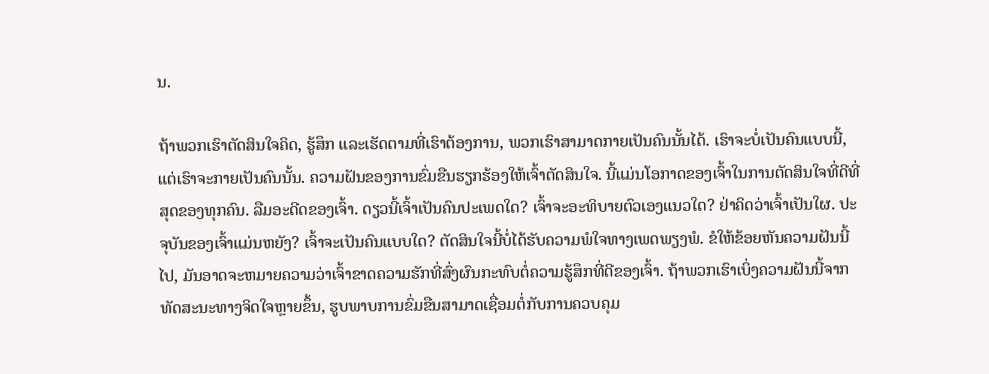ນ.

ຖ້າພວກເຮົາຕັດສິນໃຈຄິດ, ຮູ້ສຶກ ແລະເຮັດຕາມທີ່ເຮົາຕ້ອງການ, ພວກເຮົາສາມາດກາຍເປັນຄົນນັ້ນໄດ້. ເຮົາຈະບໍ່ເປັນຄົນແບບນີ້, ແຕ່ເຮົາຈະກາຍເປັນຄົນນັ້ນ. ຄວາມຝັນຂອງການຂົ່ມຂືນຮຽກຮ້ອງໃຫ້ເຈົ້າຕັດສິນໃຈ. ນີ້ແມ່ນໂອກາດຂອງເຈົ້າໃນການຕັດສິນໃຈທີ່ດີທີ່ສຸດຂອງທຸກຄົນ. ລືມອະດີດຂອງເຈົ້າ. ດຽວນີ້ເຈົ້າເປັນຄົນປະເພດໃດ? ເຈົ້າຈະອະທິບາຍຕົວເອງແນວໃດ? ຢ່າຄິດວ່າເຈົ້າເປັນໃຜ. ປະຈຸບັນຂອງເຈົ້າແມ່ນຫຍັງ? ເຈົ້າຈະເປັນຄົນແບບໃດ? ຕັດສິນໃຈນີ້ບໍ່ໄດ້ຮັບຄວາມພໍໃຈທາງເພດພຽງພໍ. ຂໍໃຫ້ຂ້ອຍຫັນຄວາມຝັນນີ້ໄປ, ມັນອາດຈະຫມາຍຄວາມວ່າເຈົ້າຂາດຄວາມຮັກທີ່ສົ່ງຜົນກະທົບຕໍ່ຄວາມຮູ້ສຶກທີ່ດີຂອງເຈົ້າ. ຖ້າພວກເຮົາເບິ່ງຄວາມຝັນນີ້ຈາກທັດສະນະທາງຈິດໃຈຫຼາຍຂຶ້ນ, ຮູບພາບການຂົ່ມຂືນສາມາດເຊື່ອມຕໍ່ກັບການຄວບຄຸມ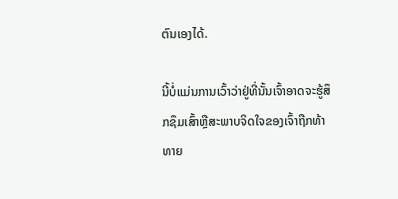ຕົນເອງໄດ້.

ນີ້ບໍ່ແມ່ນການເວົ້າວ່າຢູ່ທີ່ນັ້ນເຈົ້າອາດຈະຮູ້ສຶກຊຶມເສົ້າຫຼືສະພາບຈິດໃຈຂອງເຈົ້າຖືກທ້າທາຍ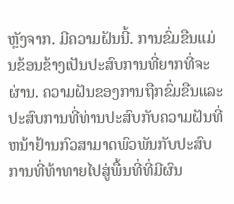ຫຼັງຈາກ. ມີຄວາມຝັນນີ້. ການຂົ່ມຂືນແມ່ນຂ້ອນຂ້າງເປັນປະສົບການທີ່ຍາກທີ່ຈະຜ່ານ. ຄວາມຝັນຂອງການຖືກຂົ່ມຂືນແລະປະສົບການທີ່ທ່ານປະສົບກັບຄວາມຝັນທີ່ຫນ້າຢ້ານກົວສາມາດພົວພັນກັບປະສົບການທີ່ທ້າທາຍໄປສູ່ພື້ນທີ່ທີ່ມີຜົນ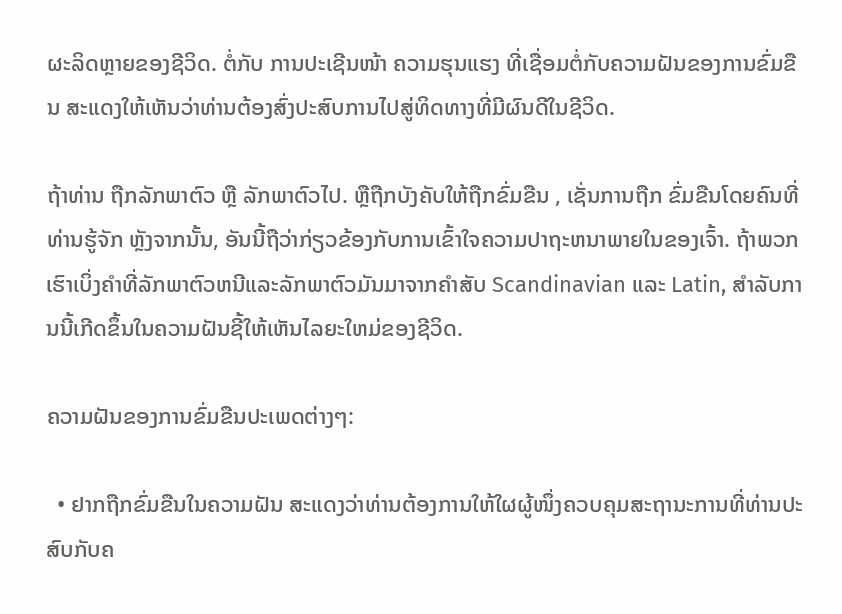ຜະລິດຫຼາຍຂອງຊີວິດ. ຕໍ່ກັບ ການປະເຊີນໜ້າ ຄວາມຮຸນແຮງ ທີ່ເຊື່ອມຕໍ່ກັບຄວາມຝັນຂອງການຂົ່ມຂືນ ສະແດງໃຫ້ເຫັນວ່າທ່ານຕ້ອງສົ່ງປະສົບການໄປສູ່ທິດທາງທີ່ມີຜົນດີໃນຊີວິດ.

ຖ້າທ່ານ ຖືກລັກພາຕົວ ຫຼື ລັກພາຕົວໄປ. ຫຼືຖືກບັງຄັບໃຫ້ຖືກຂົ່ມຂືນ , ເຊັ່ນການຖືກ ຂົ່ມຂືນໂດຍຄົນທີ່ທ່ານຮູ້ຈັກ ຫຼັງຈາກນັ້ນ, ອັນນີ້ຖືວ່າກ່ຽວຂ້ອງກັບການເຂົ້າໃຈຄວາມປາຖະຫນາພາຍໃນຂອງເຈົ້າ. ຖ້າພວກເຮົາເບິ່ງຄໍາທີ່ລັກພາຕົວຫນີແລະລັກພາຕົວມັນມາຈາກຄໍາສັບ Scandinavian ແລະ Latin, ສໍາລັບການນີ້ເກີດຂຶ້ນໃນຄວາມຝັນຊີ້ໃຫ້ເຫັນໄລຍະໃຫມ່ຂອງຊີວິດ.

ຄວາມຝັນຂອງການຂົ່ມຂືນປະເພດຕ່າງໆ:

  • ຢາກຖືກຂົ່ມຂືນໃນຄວາມຝັນ ສະແດງວ່າທ່ານຕ້ອງການໃຫ້ໃຜຜູ້ໜຶ່ງຄວບຄຸມສະຖານະການທີ່ທ່ານປະສົບກັບຄ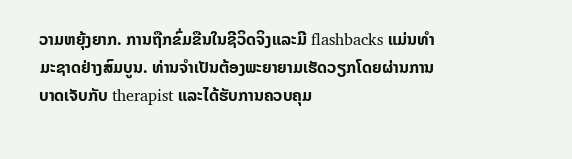ວາມຫຍຸ້ງຍາກ. ການຖືກຂົ່ມຂືນໃນຊີວິດຈິງແລະມີ flashbacks ແມ່ນທໍາມະຊາດຢ່າງສົມບູນ. ທ່ານຈໍາເປັນຕ້ອງພະຍາຍາມເຮັດວຽກໂດຍຜ່ານການບາດເຈັບກັບ therapist ແລະໄດ້ຮັບການຄວບຄຸມ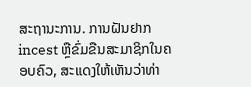ສະຖານະການ. ການຝັນຢາກ incest ຫຼືຂົ່ມຂືນສະມາຊິກໃນຄອບຄົວ, ສະແດງໃຫ້ເຫັນວ່າທ່າ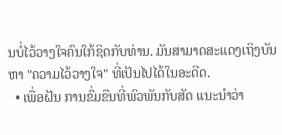ນບໍ່ໄວ້ວາງໃຈຄົນໃກ້ຊິດກັບທ່ານ. ມັນສາມາດສະແດງເຖິງບັນຫາ "ຄວາມໄວ້ວາງໃຈ" ທີ່ເປັນໄປໄດ້ໃນອະດີດ.
  • ເພື່ອຝັນ ການຂົ່ມຂືນທີ່ພົວພັນກັບສັດ ແນະນຳວ່າ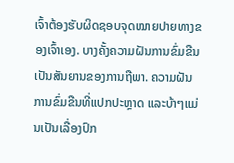ເຈົ້າຕ້ອງຮັບຜິດຊອບຈຸດໝາຍປາຍທາງຂອງເຈົ້າເອງ. ບາງຄັ້ງຄວາມຝັນການຂົ່ມຂືນເປັນສັນຍານຂອງການຖືພາ. ຄວາມຝັນການຂົ່ມຂືນທີ່ແປກປະຫຼາດ ແລະບ້າໆແມ່ນເປັນເລື່ອງປົກ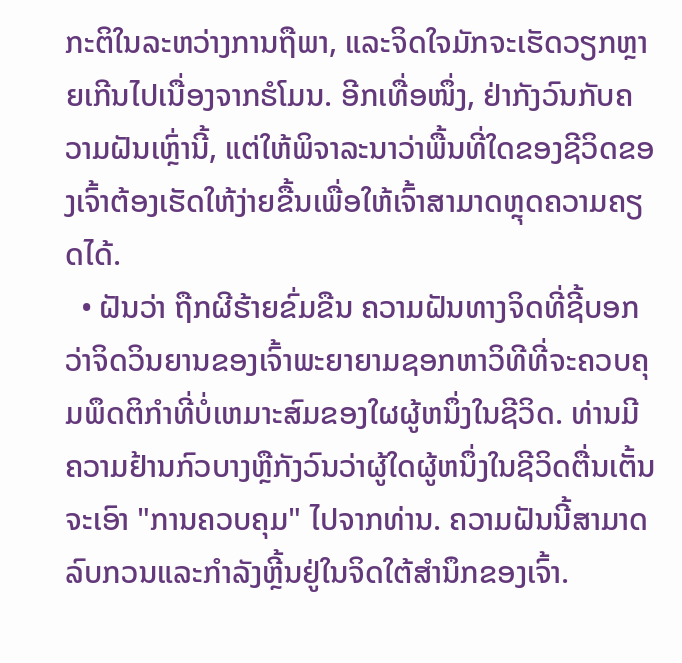ກະຕິໃນລະຫວ່າງການຖືພາ, ແລະຈິດໃຈມັກຈະເຮັດວຽກຫຼາຍເກີນໄປເນື່ອງຈາກຮໍໂມນ. ອີກເທື່ອໜຶ່ງ, ຢ່າກັງວົນກັບຄວາມຝັນເຫຼົ່ານີ້, ແຕ່ໃຫ້ພິຈາລະນາວ່າພື້ນທີ່ໃດຂອງຊີວິດຂອງເຈົ້າຕ້ອງເຮັດໃຫ້ງ່າຍຂື້ນເພື່ອໃຫ້ເຈົ້າສາມາດຫຼຸດຄວາມຄຽດໄດ້.
  • ຝັນວ່າ ຖືກຜີຮ້າຍຂົ່ມຂືນ ຄວາມຝັນທາງຈິດທີ່ຊີ້ບອກວ່າຈິດວິນຍານຂອງເຈົ້າພະຍາຍາມຊອກຫາວິທີທີ່ຈະຄວບຄຸມພຶດຕິກໍາທີ່ບໍ່ເຫມາະສົມຂອງໃຜຜູ້ຫນຶ່ງໃນຊີວິດ. ທ່ານມີຄວາມຢ້ານກົວບາງຫຼືກັງວົນວ່າຜູ້ໃດຜູ້ຫນຶ່ງໃນຊີວິດຕື່ນເຕັ້ນຈະເອົາ "ການຄວບຄຸມ" ໄປຈາກທ່ານ. ຄວາມຝັນນີ້ສາມາດລົບກວນແລະກໍາລັງຫຼີ້ນຢູ່ໃນຈິດໃຕ້ສໍານຶກຂອງເຈົ້າ.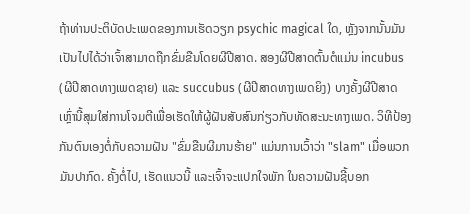ຖ້າທ່ານປະຕິບັດປະເພດຂອງການເຮັດວຽກ psychic magical ໃດ, ຫຼັງຈາກນັ້ນມັນເປັນໄປໄດ້ວ່າເຈົ້າສາມາດຖືກຂົ່ມຂືນໂດຍຜີປີສາດ. ສອງຜີປີສາດຕົ້ນຕໍແມ່ນ incubus (ຜີປີສາດທາງເພດຊາຍ) ແລະ succubus (ຜີປີສາດທາງເພດຍິງ) ບາງຄັ້ງຜີປີສາດເຫຼົ່ານີ້ສຸມໃສ່ການໂຈມຕີເພື່ອເຮັດໃຫ້ຜູ້ຝັນສັບສົນກ່ຽວກັບທັດສະນະທາງເພດ. ວິທີປ້ອງກັນຕົນເອງຕໍ່ກັບຄວາມຝັນ "ຂົ່ມຂືນຜີມານຮ້າຍ" ແມ່ນການເວົ້າວ່າ "slam" ເມື່ອພວກມັນປາກົດ. ຄັ້ງຕໍ່ໄປ, ເຮັດແນວນີ້ ແລະເຈົ້າຈະແປກໃຈພັກ ໃນຄວາມຝັນຊີ້ບອກ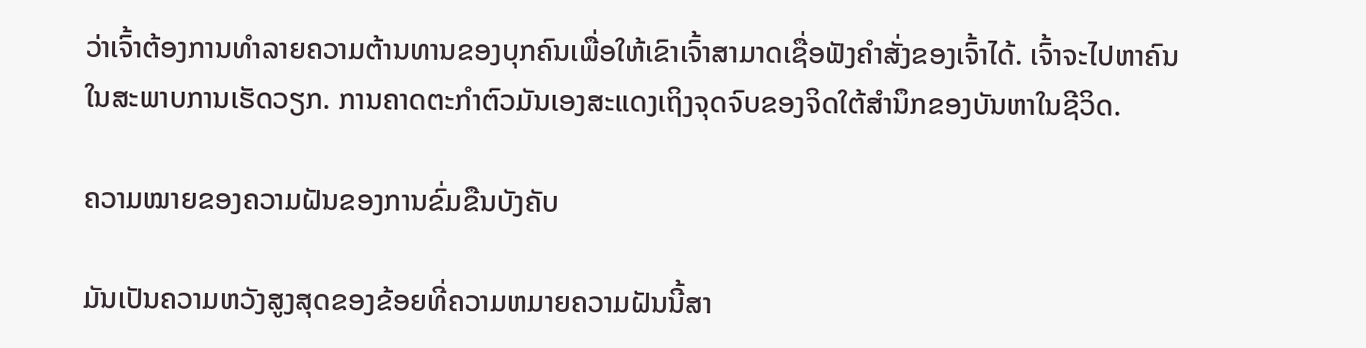ວ່າເຈົ້າຕ້ອງການທໍາລາຍຄວາມຕ້ານທານຂອງບຸກຄົນເພື່ອໃຫ້ເຂົາເຈົ້າສາມາດເຊື່ອຟັງຄໍາສັ່ງຂອງເຈົ້າໄດ້. ເຈົ້າຈະໄປຫາຄົນໃນສະພາບການເຮັດວຽກ. ການຄາດຕະກໍາຕົວມັນເອງສະແດງເຖິງຈຸດຈົບຂອງຈິດໃຕ້ສໍານຶກຂອງບັນຫາໃນຊີວິດ.

ຄວາມໝາຍຂອງຄວາມຝັນຂອງການຂົ່ມຂືນບັງຄັບ

ມັນເປັນຄວາມຫວັງສູງສຸດຂອງຂ້ອຍທີ່ຄວາມຫມາຍຄວາມຝັນນີ້ສາ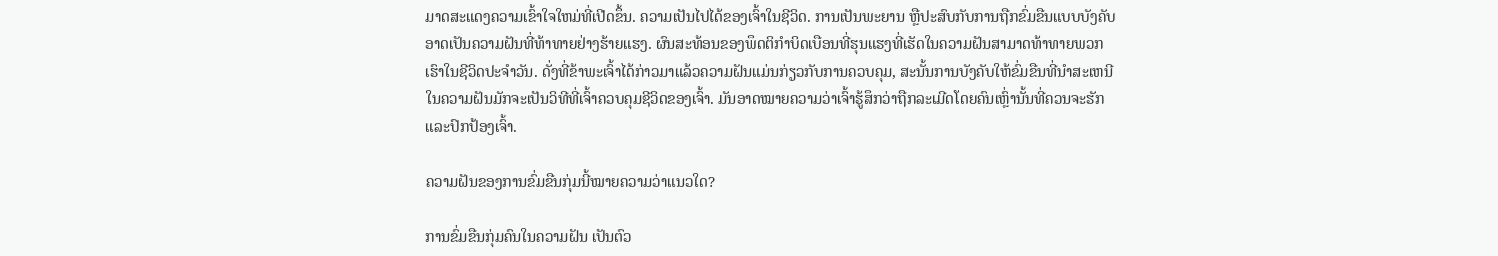ມາດສະແດງຄວາມເຂົ້າໃຈໃຫມ່ທີ່ເປີດຂຶ້ນ. ຄວາມເປັນໄປໄດ້ຂອງເຈົ້າໃນຊີວິດ. ການເປັນພະຍານ ຫຼືປະສົບກັບການຖືກຂົ່ມຂືນແບບບັງຄັບອາດເປັນຄວາມຝັນທີ່ທ້າທາຍຢ່າງຮ້າຍແຮງ. ຜົນສະທ້ອນຂອງພຶດຕິກໍາບິດເບືອນທີ່ຮຸນແຮງທີ່ເຮັດໃນຄວາມຝັນສາມາດທ້າທາຍພວກເຮົາໃນຊີວິດປະຈໍາວັນ. ດັ່ງທີ່ຂ້າພະເຈົ້າໄດ້ກ່າວມາແລ້ວຄວາມຝັນແມ່ນກ່ຽວກັບການຄວບຄຸມ, ສະນັ້ນການບັງຄັບໃຫ້ຂົ່ມຂືນທີ່ນໍາສະເຫນີໃນຄວາມຝັນມັກຈະເປັນວິທີທີ່ເຈົ້າຄວບຄຸມຊີວິດຂອງເຈົ້າ. ມັນອາດໝາຍຄວາມວ່າເຈົ້າຮູ້ສຶກວ່າຖືກລະເມີດໂດຍຄົນເຫຼົ່ານັ້ນທີ່ຄວນຈະຮັກ ແລະປົກປ້ອງເຈົ້າ.

ຄວາມຝັນຂອງການຂົ່ມຂືນກຸ່ມນີ້ໝາຍຄວາມວ່າແນວໃດ?

ການຂົ່ມຂືນກຸ່ມຄົນໃນຄວາມຝັນ ເປັນຕົວ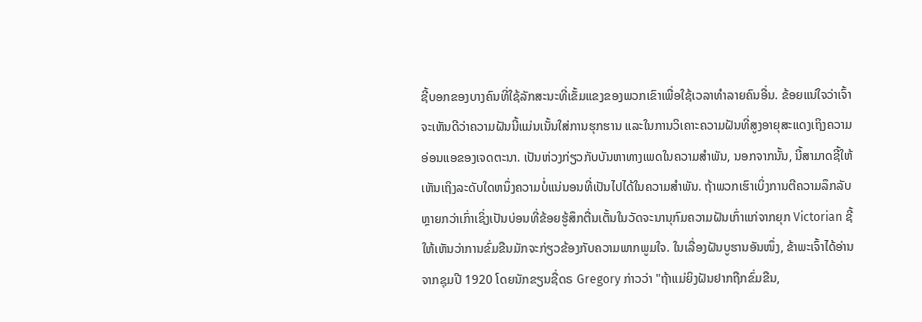ຊີ້ບອກຂອງບາງຄົນທີ່ໃຊ້ລັກສະນະທີ່ເຂັ້ມແຂງຂອງພວກເຂົາເພື່ອໃຊ້ເວລາທໍາລາຍຄົນອື່ນ. ຂ້ອຍແນ່ໃຈວ່າເຈົ້າຈະເຫັນດີວ່າຄວາມຝັນນີ້ແມ່ນເນັ້ນໃສ່ການຮຸກຮານ ແລະໃນການວິເຄາະຄວາມຝັນທີ່ສູງອາຍຸສະແດງເຖິງຄວາມອ່ອນແອຂອງເຈດຕະນາ. ເປັນຫ່ວງກ່ຽວກັບບັນຫາທາງເພດໃນຄວາມສໍາພັນ, ນອກຈາກນັ້ນ, ນີ້ສາມາດຊີ້ໃຫ້ເຫັນເຖິງລະດັບໃດຫນຶ່ງຄວາມບໍ່ແນ່ນອນທີ່ເປັນໄປໄດ້ໃນຄວາມສໍາພັນ. ຖ້າພວກເຮົາເບິ່ງການຕີຄວາມລຶກລັບຫຼາຍກວ່າເກົ່າເຊິ່ງເປັນບ່ອນທີ່ຂ້ອຍຮູ້ສຶກຕື່ນເຕັ້ນໃນວັດຈະນານຸກົມຄວາມຝັນເກົ່າແກ່ຈາກຍຸກ Victorian ຊີ້ໃຫ້ເຫັນວ່າການຂົ່ມຂືນມັກຈະກ່ຽວຂ້ອງກັບຄວາມພາກພູມໃຈ. ໃນເລື່ອງຝັນບູຮານອັນໜຶ່ງ, ຂ້າພະເຈົ້າໄດ້ອ່ານຈາກຊຸມປີ 1920 ໂດຍນັກຂຽນຊື່ດຣ Gregory ກ່າວວ່າ "ຖ້າແມ່ຍິງຝັນຢາກຖືກຂົ່ມຂືນ,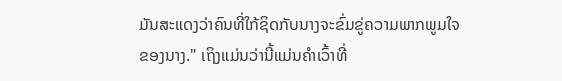ມັນສະແດງວ່າຄົນທີ່ໃກ້ຊິດກັບນາງຈະຂົ່ມຂູ່ຄວາມພາກພູມໃຈຂອງນາງ." ເຖິງແມ່ນວ່ານີ້ແມ່ນຄໍາເວົ້າທີ່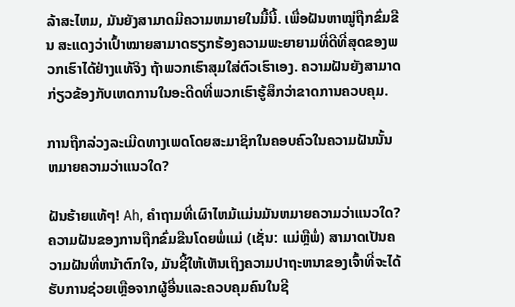ລ້າສະໄຫມ, ມັນຍັງສາມາດມີຄວາມຫມາຍໃນມື້ນີ້. ເພື່ອຝັນຫາໝູ່ຖືກຂົ່ມຂືນ ສະແດງວ່າເປົ້າໝາຍສາມາດຮຽກຮ້ອງຄວາມພະຍາຍາມທີ່ດີທີ່ສຸດຂອງພວກເຮົາໄດ້ຢ່າງແທ້ຈິງ ຖ້າພວກເຮົາສຸມໃສ່ຕົວເຮົາເອງ. ຄວາມຝັນຍັງສາມາດກ່ຽວຂ້ອງກັບເຫດການໃນອະດີດທີ່ພວກເຮົາຮູ້ສຶກວ່າຂາດການຄວບຄຸມ.

ການຖືກລ່ວງລະເມີດທາງເພດໂດຍສະມາຊິກໃນຄອບຄົວໃນຄວາມຝັນນັ້ນຫມາຍຄວາມວ່າແນວໃດ?

ຝັນຮ້າຍແທ້ໆ! Ah, ຄໍາຖາມທີ່ເຜົາໄຫມ້ແມ່ນມັນຫມາຍຄວາມວ່າແນວໃດ? ຄວາມຝັນຂອງການຖືກຂົ່ມຂືນໂດຍພໍ່ແມ່ (ເຊັ່ນ: ແມ່ຫຼືພໍ່) ສາມາດເປັນຄວາມຝັນທີ່ຫນ້າຕົກໃຈ, ມັນຊີ້ໃຫ້ເຫັນເຖິງຄວາມປາຖະຫນາຂອງເຈົ້າທີ່ຈະໄດ້ຮັບການຊ່ວຍເຫຼືອຈາກຜູ້ອື່ນແລະຄວບຄຸມຄົນໃນຊີ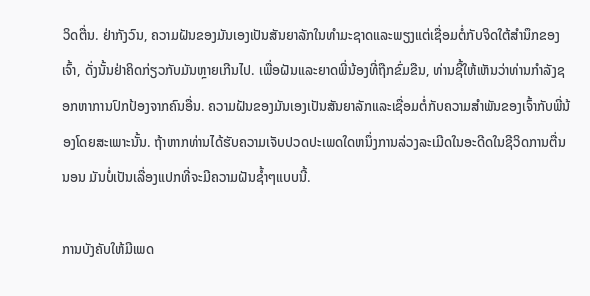ວິດຕື່ນ. ຢ່າກັງວົນ, ຄວາມຝັນຂອງມັນເອງເປັນສັນຍາລັກໃນທໍາມະຊາດແລະພຽງແຕ່ເຊື່ອມຕໍ່ກັບຈິດໃຕ້ສໍານຶກຂອງເຈົ້າ, ດັ່ງນັ້ນຢ່າຄິດກ່ຽວກັບມັນຫຼາຍເກີນໄປ. ເພື່ອຝັນແລະຍາດພີ່ນ້ອງທີ່ຖືກຂົ່ມຂືນ, ທ່ານຊີ້ໃຫ້ເຫັນວ່າທ່ານກໍາລັງຊອກຫາການປົກປ້ອງຈາກຄົນອື່ນ. ຄວາມຝັນຂອງມັນເອງເປັນສັນຍາລັກແລະເຊື່ອມຕໍ່ກັບຄວາມສໍາພັນຂອງເຈົ້າກັບພີ່ນ້ອງໂດຍສະເພາະນັ້ນ. ຖ້າຫາກທ່ານໄດ້ຮັບຄວາມເຈັບປວດປະເພດໃດຫນຶ່ງການລ່ວງລະເມີດໃນອະດີດໃນຊີວິດການຕື່ນນອນ ມັນບໍ່ເປັນເລື່ອງແປກທີ່ຈະມີຄວາມຝັນຊໍ້າໆແບບນີ້.

ການບັງຄັບໃຫ້ມີເພດ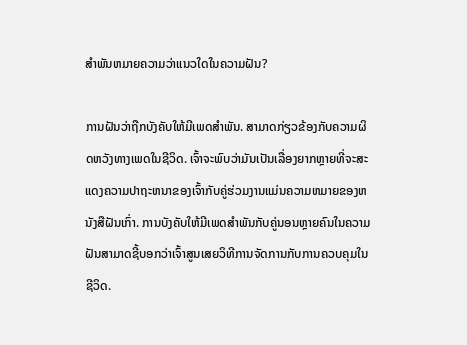ສໍາພັນຫມາຍຄວາມວ່າແນວໃດໃນຄວາມຝັນ?

ການຝັນວ່າຖືກບັງຄັບໃຫ້ມີເພດສໍາພັນ. ສາມາດກ່ຽວຂ້ອງກັບຄວາມຜິດຫວັງທາງເພດໃນຊີວິດ. ເຈົ້າຈະພົບວ່າມັນເປັນເລື່ອງຍາກຫຼາຍທີ່ຈະສະແດງຄວາມປາຖະຫນາຂອງເຈົ້າກັບຄູ່ຮ່ວມງານແມ່ນຄວາມຫມາຍຂອງຫນັງສືຝັນເກົ່າ. ການບັງຄັບໃຫ້ມີເພດສໍາພັນກັບຄູ່ນອນຫຼາຍຄົນໃນຄວາມຝັນສາມາດຊີ້ບອກວ່າເຈົ້າສູນເສຍວິທີການຈັດການກັບການຄວບຄຸມໃນຊີວິດ.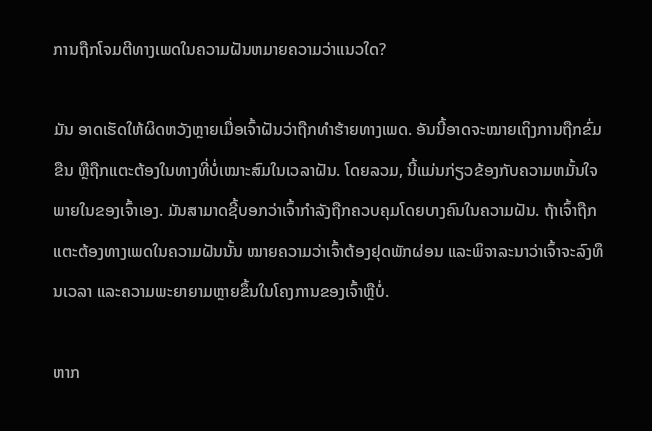ການຖືກໂຈມຕີທາງເພດໃນຄວາມຝັນຫມາຍຄວາມວ່າແນວໃດ?

ມັນ ອາດເຮັດໃຫ້ຜິດຫວັງຫຼາຍເມື່ອເຈົ້າຝັນວ່າຖືກທຳຮ້າຍທາງເພດ. ອັນນີ້ອາດຈະໝາຍເຖິງການຖືກຂົ່ມຂືນ ຫຼືຖືກແຕະຕ້ອງໃນທາງທີ່ບໍ່ເໝາະສົມໃນເວລາຝັນ. ໂດຍລວມ, ນີ້ແມ່ນກ່ຽວຂ້ອງກັບຄວາມຫມັ້ນໃຈພາຍໃນຂອງເຈົ້າເອງ. ມັນສາມາດຊີ້ບອກວ່າເຈົ້າກໍາລັງຖືກຄວບຄຸມໂດຍບາງຄົນໃນຄວາມຝັນ. ຖ້າເຈົ້າຖືກແຕະຕ້ອງທາງເພດໃນຄວາມຝັນນັ້ນ ໝາຍຄວາມວ່າເຈົ້າຕ້ອງຢຸດພັກຜ່ອນ ແລະພິຈາລະນາວ່າເຈົ້າຈະລົງທຶນເວລາ ແລະຄວາມພະຍາຍາມຫຼາຍຂຶ້ນໃນໂຄງການຂອງເຈົ້າຫຼືບໍ່.

ຫາກ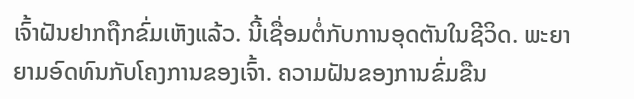ເຈົ້າຝັນຢາກຖືກຂົ່ມເຫັງແລ້ວ. ນີ້ເຊື່ອມຕໍ່ກັບການອຸດຕັນໃນຊີວິດ. ພະຍາຍາມອົດທົນກັບໂຄງການຂອງເຈົ້າ. ຄວາມຝັນຂອງການຂົ່ມຂືນ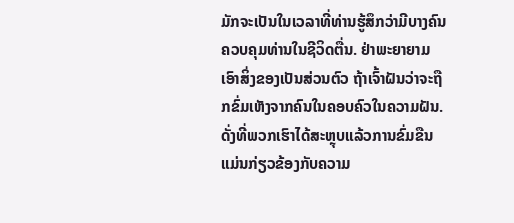ມັກຈະເປັນໃນເວລາທີ່ທ່ານຮູ້ສຶກວ່າມີບາງຄົນຄວບຄຸມທ່ານໃນຊີວິດຕື່ນ. ຢ່າພະຍາຍາມເອົາສິ່ງຂອງເປັນສ່ວນຕົວ ຖ້າເຈົ້າຝັນວ່າຈະຖືກຂົ່ມເຫັງຈາກຄົນໃນຄອບຄົວໃນຄວາມຝັນ. ດັ່ງທີ່ພວກເຮົາໄດ້ສະຫຼຸບແລ້ວການຂົ່ມຂືນແມ່ນກ່ຽວຂ້ອງກັບຄວາມ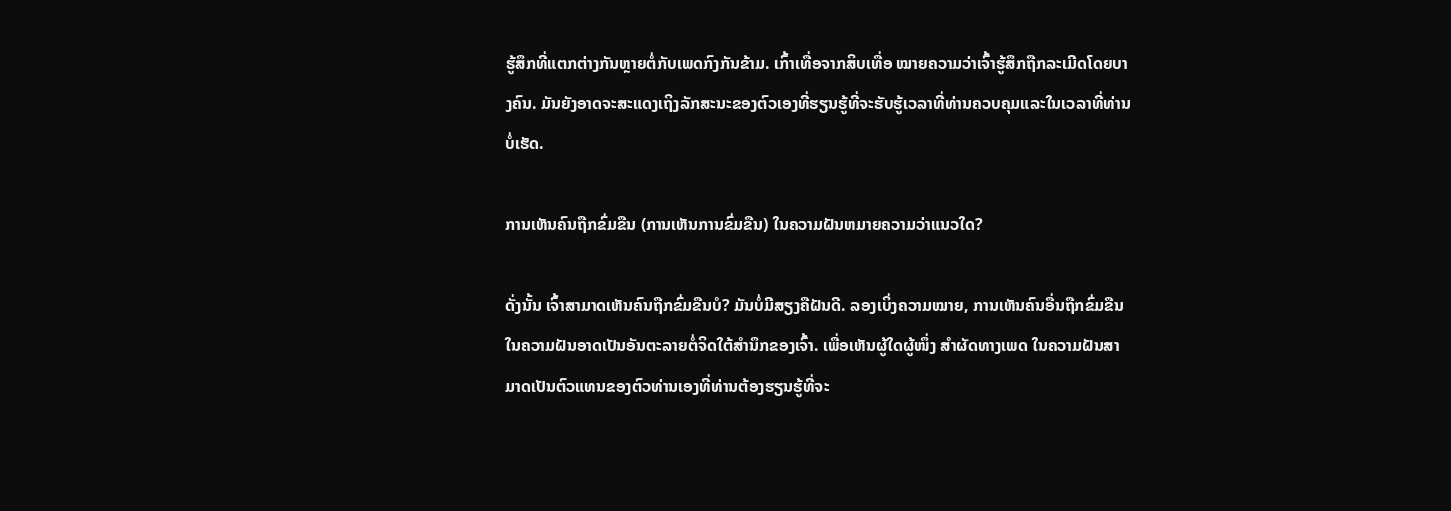ຮູ້ສຶກທີ່ແຕກຕ່າງກັນຫຼາຍຕໍ່ກັບເພດກົງກັນຂ້າມ. ເກົ້າເທື່ອຈາກສິບເທື່ອ ໝາຍຄວາມວ່າເຈົ້າຮູ້ສຶກຖືກລະເມີດໂດຍບາງຄົນ. ມັນຍັງອາດຈະສະແດງເຖິງລັກສະນະຂອງຕົວເອງທີ່ຮຽນຮູ້ທີ່ຈະຮັບຮູ້ເວລາທີ່ທ່ານຄວບຄຸມແລະໃນເວລາທີ່ທ່ານບໍ່ເຮັດ.

ການເຫັນຄົນຖືກຂົ່ມຂືນ (ການເຫັນການຂົ່ມຂືນ) ໃນຄວາມຝັນຫມາຍຄວາມວ່າແນວໃດ?

ດັ່ງນັ້ນ ເຈົ້າສາມາດເຫັນຄົນຖືກຂົ່ມຂືນບໍ? ມັນບໍ່ມີສຽງຄືຝັນດີ. ລອງເບິ່ງຄວາມໝາຍ, ການເຫັນຄົນອື່ນຖືກຂົ່ມຂືນໃນຄວາມຝັນອາດເປັນອັນຕະລາຍຕໍ່ຈິດໃຕ້ສຳນຶກຂອງເຈົ້າ. ເພື່ອເຫັນຜູ້ໃດຜູ້ໜຶ່ງ ສຳຜັດທາງເພດ ໃນຄວາມຝັນສາມາດເປັນຕົວແທນຂອງຕົວທ່ານເອງທີ່ທ່ານຕ້ອງຮຽນຮູ້ທີ່ຈະ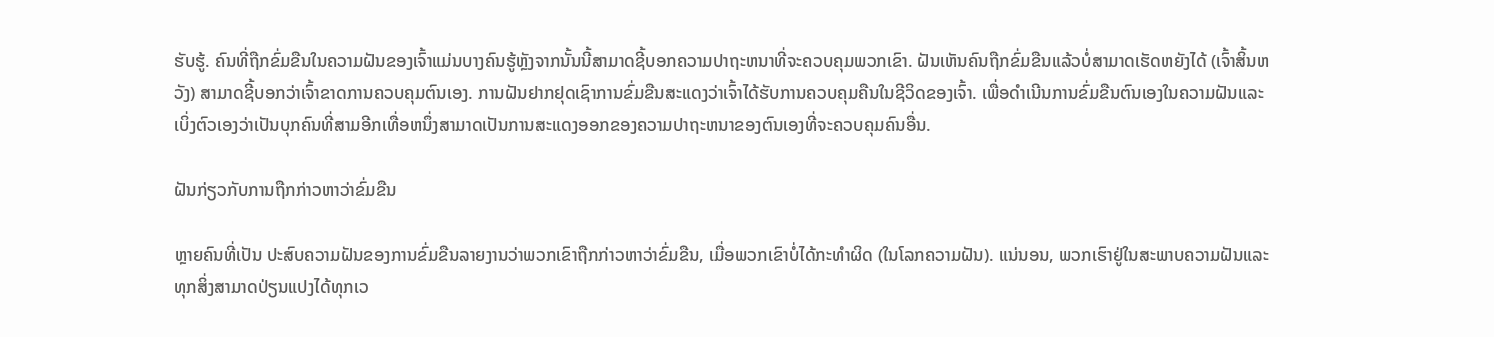ຮັບຮູ້. ຄົນທີ່ຖືກຂົ່ມຂືນໃນຄວາມຝັນຂອງເຈົ້າແມ່ນບາງຄົນຮູ້ຫຼັງຈາກນັ້ນນີ້ສາມາດຊີ້ບອກຄວາມປາຖະຫນາທີ່ຈະຄວບຄຸມພວກເຂົາ. ຝັນເຫັນຄົນຖືກຂົ່ມຂືນແລ້ວບໍ່ສາມາດເຮັດຫຍັງໄດ້ (ເຈົ້າສິ້ນຫວັງ) ສາມາດຊີ້ບອກວ່າເຈົ້າຂາດການຄວບຄຸມຕົນເອງ. ການຝັນຢາກຢຸດເຊົາການຂົ່ມຂືນສະແດງວ່າເຈົ້າໄດ້ຮັບການຄວບຄຸມຄືນໃນຊີວິດຂອງເຈົ້າ. ເພື່ອດໍາເນີນການຂົ່ມຂືນຕົນເອງໃນຄວາມຝັນແລະເບິ່ງຕົວເອງວ່າເປັນບຸກຄົນທີ່ສາມອີກເທື່ອຫນຶ່ງສາມາດເປັນການສະແດງອອກຂອງຄວາມປາຖະຫນາຂອງຕົນເອງທີ່ຈະຄວບຄຸມຄົນອື່ນ.

ຝັນກ່ຽວກັບການຖືກກ່າວຫາວ່າຂົ່ມຂືນ

ຫຼາຍຄົນທີ່ເປັນ ປະສົບຄວາມຝັນຂອງການຂົ່ມຂືນລາຍງານວ່າພວກເຂົາຖືກກ່າວຫາວ່າຂົ່ມຂືນ, ເມື່ອພວກເຂົາບໍ່ໄດ້ກະທໍາຜິດ (ໃນໂລກຄວາມຝັນ). ແນ່ນອນ, ພວກເຮົາຢູ່ໃນສະພາບຄວາມຝັນແລະທຸກສິ່ງສາມາດປ່ຽນແປງໄດ້ທຸກເວ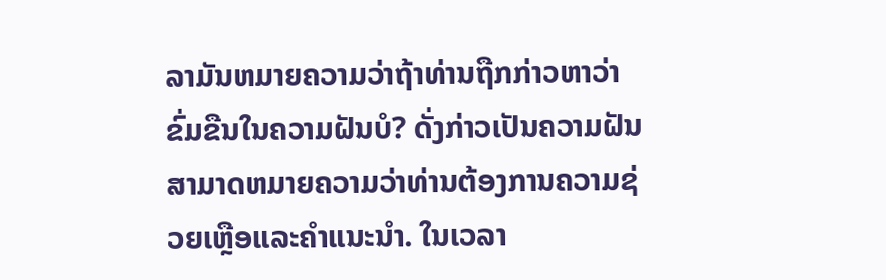ລາມັນຫມາຍຄວາມວ່າຖ້າທ່ານຖືກກ່າວຫາວ່າຂົ່ມຂືນໃນຄວາມຝັນບໍ? ດັ່ງກ່າວເປັນຄວາມຝັນສາມາດຫມາຍຄວາມວ່າທ່ານຕ້ອງການຄວາມຊ່ວຍເຫຼືອແລະຄໍາແນະນໍາ. ໃນເວລາ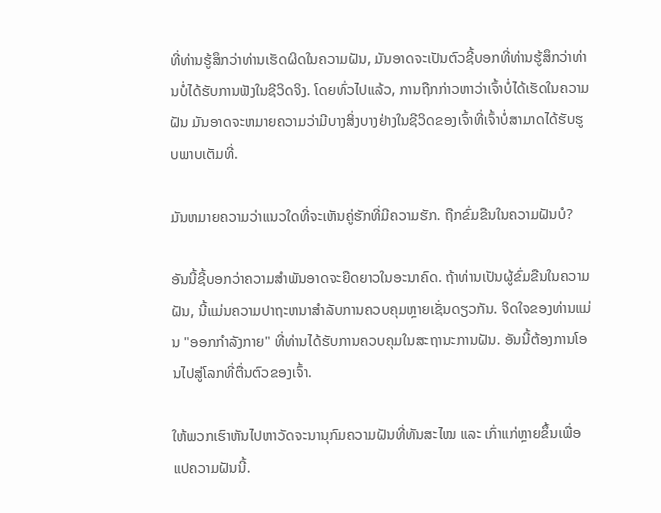ທີ່ທ່ານຮູ້ສຶກວ່າທ່ານເຮັດຜິດໃນຄວາມຝັນ, ມັນອາດຈະເປັນຕົວຊີ້ບອກທີ່ທ່ານຮູ້ສຶກວ່າທ່ານບໍ່ໄດ້ຮັບການຟັງໃນຊີວິດຈິງ. ໂດຍທົ່ວໄປແລ້ວ, ການຖືກກ່າວຫາວ່າເຈົ້າບໍ່ໄດ້ເຮັດໃນຄວາມຝັນ ມັນອາດຈະຫມາຍຄວາມວ່າມີບາງສິ່ງບາງຢ່າງໃນຊີວິດຂອງເຈົ້າທີ່ເຈົ້າບໍ່ສາມາດໄດ້ຮັບຮູບພາບເຕັມທີ່.

ມັນຫມາຍຄວາມວ່າແນວໃດທີ່ຈະເຫັນຄູ່ຮັກທີ່ມີຄວາມຮັກ. ຖືກຂົ່ມຂືນໃນຄວາມຝັນບໍ?

ອັນນີ້ຊີ້ບອກວ່າຄວາມສຳພັນອາດຈະຍືດຍາວໃນອະນາຄົດ. ຖ້າທ່ານເປັນຜູ້ຂົ່ມຂືນໃນຄວາມຝັນ, ນີ້ແມ່ນຄວາມປາຖະຫນາສໍາລັບການຄວບຄຸມຫຼາຍເຊັ່ນດຽວກັນ. ຈິດໃຈຂອງທ່ານແມ່ນ "ອອກກໍາລັງກາຍ" ທີ່ທ່ານໄດ້ຮັບການຄວບຄຸມໃນສະຖານະການຝັນ. ອັນນີ້ຕ້ອງການໂອນໄປສູ່ໂລກທີ່ຕື່ນຕົວຂອງເຈົ້າ.

ໃຫ້ພວກເຮົາຫັນໄປຫາວັດຈະນານຸກົມຄວາມຝັນທີ່ທັນສະໄໝ ແລະ ເກົ່າແກ່ຫຼາຍຂຶ້ນເພື່ອແປຄວາມຝັນນີ້.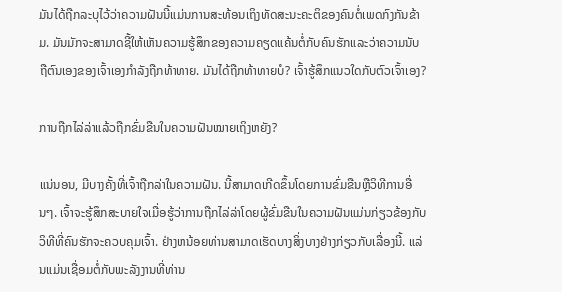ມັນໄດ້ຖືກລະບຸໄວ້ວ່າຄວາມຝັນນີ້ແມ່ນການສະທ້ອນເຖິງທັດສະນະຄະຕິຂອງຄົນຕໍ່ເພດກົງກັນຂ້າມ. ມັນມັກຈະສາມາດຊີ້ໃຫ້ເຫັນຄວາມຮູ້ສຶກຂອງຄວາມຄຽດແຄ້ນຕໍ່ກັບຄົນຮັກແລະວ່າຄວາມນັບຖືຕົນເອງຂອງເຈົ້າເອງກໍາລັງຖືກທ້າທາຍ. ມັນໄດ້ຖືກທ້າທາຍບໍ? ເຈົ້າຮູ້ສຶກແນວໃດກັບຕົວເຈົ້າເອງ?

ການຖືກໄລ່ລ່າແລ້ວຖືກຂົ່ມຂືນໃນຄວາມຝັນໝາຍເຖິງຫຍັງ?

ແນ່ນອນ, ມີບາງຄັ້ງທີ່ເຈົ້າຖືກລ່າໃນຄວາມຝັນ. ນີ້ສາມາດເກີດຂຶ້ນໂດຍການຂົ່ມຂືນຫຼືວິທີການອື່ນໆ. ເຈົ້າຈະຮູ້ສຶກສະບາຍໃຈເມື່ອຮູ້ວ່າການຖືກໄລ່ລ່າໂດຍຜູ້ຂົ່ມຂືນໃນຄວາມຝັນແມ່ນກ່ຽວຂ້ອງກັບວິທີທີ່ຄົນຮັກຈະຄວບຄຸມເຈົ້າ. ຢ່າງຫນ້ອຍທ່ານສາມາດເຮັດບາງສິ່ງບາງຢ່າງກ່ຽວກັບເລື່ອງນີ້. ແລ່ນແມ່ນເຊື່ອມຕໍ່ກັບພະລັງງານທີ່ທ່ານ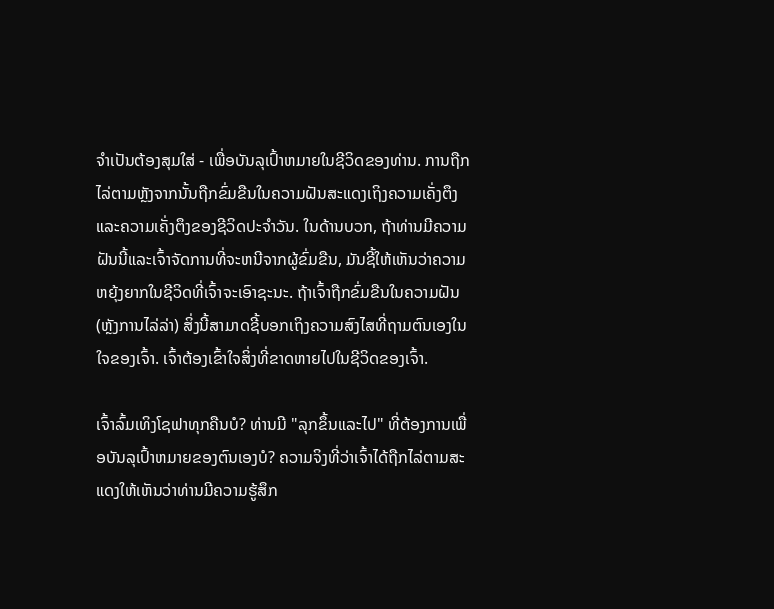ຈໍາເປັນຕ້ອງສຸມໃສ່ - ເພື່ອບັນລຸເປົ້າຫມາຍໃນຊີວິດຂອງທ່ານ. ການຖືກໄລ່ຕາມຫຼັງຈາກນັ້ນຖືກຂົ່ມຂືນໃນຄວາມຝັນສະແດງເຖິງຄວາມເຄັ່ງຕຶງແລະຄວາມເຄັ່ງຕຶງຂອງຊີວິດປະຈຳວັນ. ໃນດ້ານບວກ, ຖ້າທ່ານມີຄວາມຝັນນີ້ແລະເຈົ້າຈັດການທີ່ຈະຫນີຈາກຜູ້ຂົ່ມຂືນ, ມັນຊີ້ໃຫ້ເຫັນວ່າຄວາມຫຍຸ້ງຍາກໃນຊີວິດທີ່ເຈົ້າຈະເອົາຊະນະ. ຖ້າເຈົ້າຖືກຂົ່ມຂືນໃນຄວາມຝັນ (ຫຼັງການໄລ່ລ່າ) ສິ່ງນີ້ສາມາດຊີ້ບອກເຖິງຄວາມສົງໄສທີ່ຖາມຕົນເອງໃນໃຈຂອງເຈົ້າ. ເຈົ້າຕ້ອງເຂົ້າໃຈສິ່ງທີ່ຂາດຫາຍໄປໃນຊີວິດຂອງເຈົ້າ.

ເຈົ້າລົ້ມເທິງໂຊຟາທຸກຄືນບໍ? ທ່ານມີ "ລຸກຂຶ້ນແລະໄປ" ທີ່ຕ້ອງການເພື່ອບັນລຸເປົ້າຫມາຍຂອງຕົນເອງບໍ? ຄວາມຈິງທີ່ວ່າເຈົ້າໄດ້ຖືກໄລ່ຕາມສະແດງໃຫ້ເຫັນວ່າທ່ານມີຄວາມຮູ້ສຶກ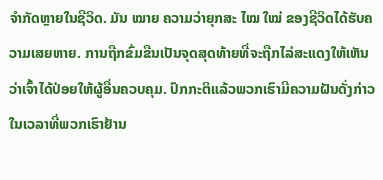ຈໍາກັດຫຼາຍໃນຊີວິດ. ມັນ ໝາຍ ຄວາມວ່າຍຸກສະ ໄໝ ໃໝ່ ຂອງຊີວິດໄດ້ຮັບຄວາມເສຍຫາຍ. ການຖືກຂົ່ມຂືນເປັນຈຸດສຸດທ້າຍທີ່ຈະຖືກໄລ່ສະແດງໃຫ້ເຫັນວ່າເຈົ້າໄດ້ປ່ອຍໃຫ້ຜູ້ອື່ນຄວບຄຸມ. ປົກກະຕິແລ້ວພວກເຮົາມີຄວາມຝັນດັ່ງກ່າວໃນເວລາທີ່ພວກເຮົາຢ້ານ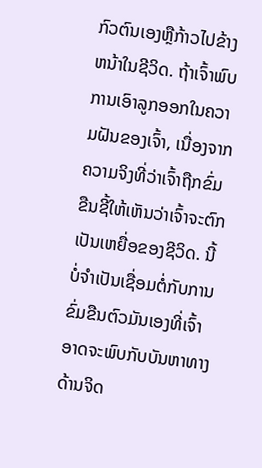ກົວຕົນເອງຫຼືກ້າວໄປຂ້າງຫນ້າໃນຊີວິດ. ຖ້າເຈົ້າພົບການເອົາລູກອອກໃນຄວາມຝັນຂອງເຈົ້າ, ເນື່ອງຈາກຄວາມຈິງທີ່ວ່າເຈົ້າຖືກຂົ່ມຂືນຊີ້ໃຫ້ເຫັນວ່າເຈົ້າຈະຕົກເປັນເຫຍື່ອຂອງຊີວິດ. ນີ້ບໍ່ຈໍາເປັນເຊື່ອມຕໍ່ກັບການຂົ່ມຂືນຕົວມັນເອງທີ່ເຈົ້າອາດຈະພົບກັບບັນຫາທາງດ້ານຈິດ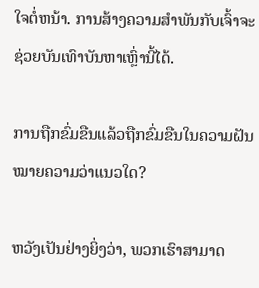ໃຈຕໍ່ຫນ້າ. ການສ້າງຄວາມສຳພັນກັບເຈົ້າຈະຊ່ວຍບັນເທົາບັນຫາເຫຼົ່ານີ້ໄດ້.

ການຖືກຂົ່ມຂືນແລ້ວຖືກຂົ່ມຂືນໃນຄວາມຝັນໝາຍຄວາມວ່າແນວໃດ?

ຫວັງເປັນຢ່າງຍິ່ງວ່າ, ພວກເຮົາສາມາດ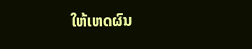ໃຫ້ເຫດຜົນ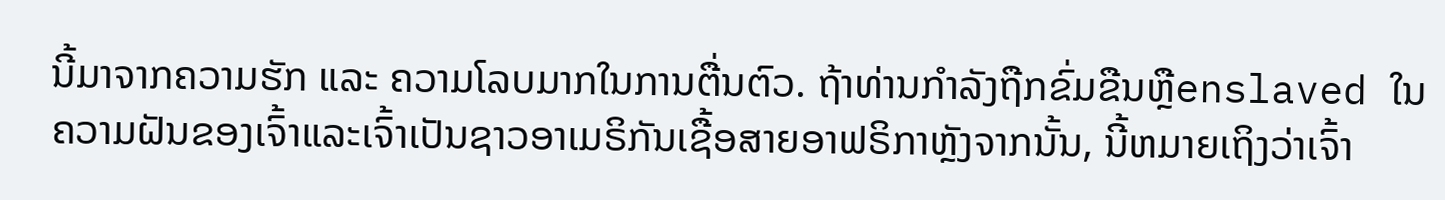ນີ້ມາຈາກຄວາມຮັກ ແລະ ຄວາມໂລບມາກໃນການຕື່ນຕົວ. ຖ້າທ່ານກໍາລັງຖືກຂົ່ມຂືນຫຼືenslaved ໃນຄວາມຝັນຂອງເຈົ້າແລະເຈົ້າເປັນຊາວອາເມຣິກັນເຊື້ອສາຍອາຟຣິກາຫຼັງຈາກນັ້ນ, ນີ້ຫມາຍເຖິງວ່າເຈົ້າ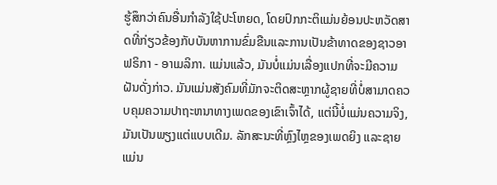ຮູ້ສຶກວ່າຄົນອື່ນກໍາລັງໃຊ້ປະໂຫຍດ, ໂດຍປົກກະຕິແມ່ນຍ້ອນປະຫວັດສາດທີ່ກ່ຽວຂ້ອງກັບບັນຫາການຂົ່ມຂືນແລະການເປັນຂ້າທາດຂອງຊາວອາຟຣິກາ - ອາເມລິກາ. ແມ່ນແລ້ວ, ມັນບໍ່ແມ່ນເລື່ອງແປກທີ່ຈະມີຄວາມຝັນດັ່ງກ່າວ. ມັນແມ່ນສັງຄົມທີ່ມັກຈະຕິດສະຫຼາກຜູ້ຊາຍທີ່ບໍ່ສາມາດຄວບຄຸມຄວາມປາຖະຫນາທາງເພດຂອງເຂົາເຈົ້າໄດ້, ແຕ່ນີ້ບໍ່ແມ່ນຄວາມຈິງ, ມັນເປັນພຽງແຕ່ແບບເດີມ. ລັກສະນະທີ່ຫຼົງໄຫຼຂອງເພດຍິງ ແລະຊາຍແມ່ນ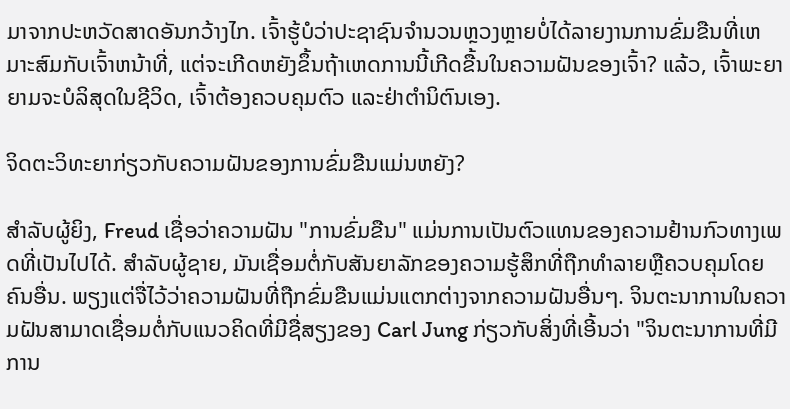ມາຈາກປະຫວັດສາດອັນກວ້າງໄກ. ເຈົ້າຮູ້ບໍວ່າປະຊາຊົນຈໍານວນຫຼວງຫຼາຍບໍ່ໄດ້ລາຍງານການຂົ່ມຂືນທີ່ເຫມາະສົມກັບເຈົ້າຫນ້າທີ່, ແຕ່ຈະເກີດຫຍັງຂຶ້ນຖ້າເຫດການນີ້ເກີດຂື້ນໃນຄວາມຝັນຂອງເຈົ້າ? ແລ້ວ, ເຈົ້າພະຍາຍາມຈະບໍລິສຸດໃນຊີວິດ, ເຈົ້າຕ້ອງຄວບຄຸມຕົວ ແລະຢ່າຕໍານິຕົນເອງ.

ຈິດຕະວິທະຍາກ່ຽວກັບຄວາມຝັນຂອງການຂົ່ມຂືນແມ່ນຫຍັງ?

ສຳລັບຜູ້ຍິງ, Freud ເຊື່ອວ່າຄວາມຝັນ "ການຂົ່ມຂືນ" ແມ່ນການເປັນຕົວແທນຂອງຄວາມຢ້ານກົວທາງເພດທີ່ເປັນໄປໄດ້. ສໍາລັບຜູ້ຊາຍ, ມັນເຊື່ອມຕໍ່ກັບສັນຍາລັກຂອງຄວາມຮູ້ສຶກທີ່ຖືກທໍາລາຍຫຼືຄວບຄຸມໂດຍຄົນອື່ນ. ພຽງແຕ່ຈື່ໄວ້ວ່າຄວາມຝັນທີ່ຖືກຂົ່ມຂືນແມ່ນແຕກຕ່າງຈາກຄວາມຝັນອື່ນໆ. ຈິນຕະນາການໃນຄວາມຝັນສາມາດເຊື່ອມຕໍ່ກັບແນວຄິດທີ່ມີຊື່ສຽງຂອງ Carl Jung ກ່ຽວກັບສິ່ງທີ່ເອີ້ນວ່າ "ຈິນຕະນາການທີ່ມີການ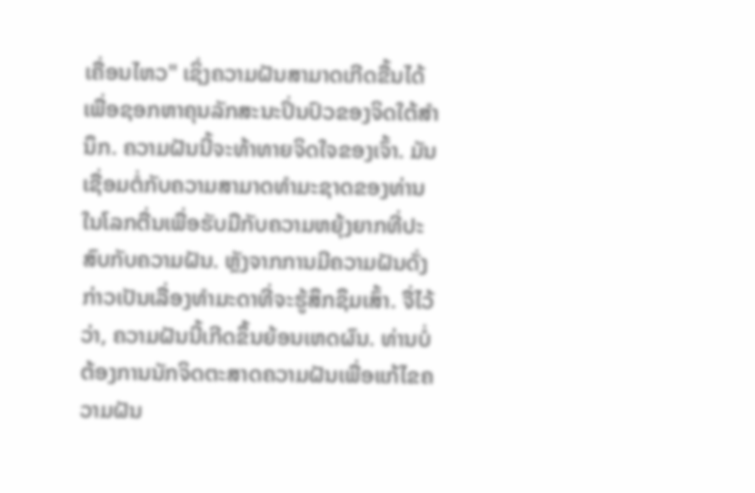ເຄື່ອນໄຫວ" ເຊິ່ງຄວາມຝັນສາມາດເກີດຂື້ນໄດ້ເພື່ອຊອກຫາຄຸນລັກສະນະປິ່ນປົວຂອງຈິດໃຕ້ສໍານຶກ. ຄວາມຝັນນີ້ຈະທ້າທາຍຈິດໃຈຂອງເຈົ້າ. ມັນເຊື່ອມຕໍ່ກັບຄວາມສາມາດທໍາມະຊາດຂອງທ່ານໃນໂລກຕື່ນເພື່ອຮັບມືກັບຄວາມຫຍຸ້ງຍາກທີ່ປະສົບກັບຄວາມຝັນ. ຫຼັງຈາກການມີຄວາມຝັນດັ່ງກ່າວເປັນເລື່ອງທຳມະດາທີ່ຈະຮູ້ສຶກຊຶມເສົ້າ. ຈື່ໄວ້ວ່າ, ຄວາມຝັນນີ້ເກີດຂຶ້ນຍ້ອນເຫດຜົນ. ທ່ານບໍ່ຕ້ອງການນັກຈິດຕະສາດຄວາມຝັນເພື່ອແກ້ໄຂຄວາມຝັນ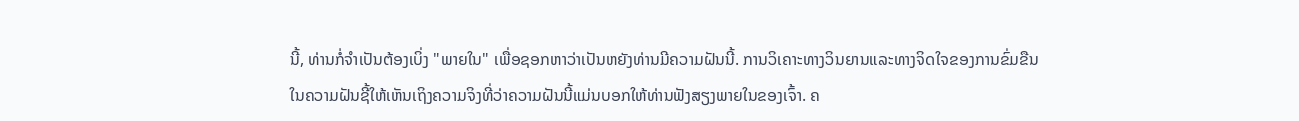ນີ້, ທ່ານກໍ່ຈໍາເປັນຕ້ອງເບິ່ງ "ພາຍໃນ" ເພື່ອຊອກຫາວ່າເປັນຫຍັງທ່ານມີຄວາມຝັນນີ້. ການວິເຄາະທາງວິນຍານແລະທາງຈິດໃຈຂອງການຂົ່ມຂືນໃນຄວາມຝັນຊີ້ໃຫ້ເຫັນເຖິງຄວາມຈິງທີ່ວ່າຄວາມຝັນນີ້ແມ່ນບອກໃຫ້ທ່ານຟັງສຽງພາຍໃນຂອງເຈົ້າ. ຄ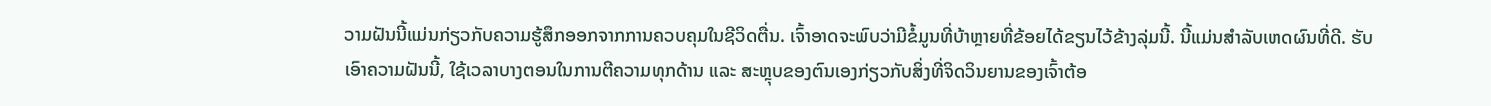ວາມຝັນນີ້ແມ່ນກ່ຽວກັບຄວາມຮູ້ສຶກອອກຈາກການຄວບຄຸມໃນຊີວິດຕື່ນ. ເຈົ້າອາດຈະພົບວ່າມີຂໍ້ມູນທີ່ບ້າຫຼາຍທີ່ຂ້ອຍໄດ້ຂຽນໄວ້ຂ້າງລຸ່ມນີ້. ນີ້ແມ່ນສໍາລັບເຫດຜົນທີ່ດີ. ຮັບເອົາຄວາມຝັນນີ້, ໃຊ້ເວລາບາງຕອນໃນການຕີຄວາມທຸກດ້ານ ແລະ ສະຫຼຸບຂອງຕົນເອງກ່ຽວກັບສິ່ງທີ່ຈິດວິນຍານຂອງເຈົ້າຕ້ອ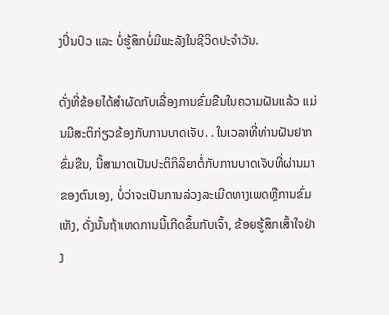ງປິ່ນປົວ ແລະ ບໍ່ຮູ້ສຶກບໍ່ມີພະລັງໃນຊີວິດປະຈໍາວັນ.

ດັ່ງທີ່ຂ້ອຍໄດ້ສຳຜັດກັບເລື່ອງການຂົ່ມຂືນໃນຄວາມຝັນແລ້ວ ແມ່ນມີສະຕິກ່ຽວຂ້ອງກັບການບາດເຈັບ. . ໃນເວລາທີ່ທ່ານຝັນຢາກຂົ່ມຂືນ, ນີ້ສາມາດເປັນປະຕິກິລິຍາຕໍ່ກັບການບາດເຈັບທີ່ຜ່ານມາຂອງຕົນເອງ, ບໍ່ວ່າຈະເປັນການລ່ວງລະເມີດທາງເພດຫຼືການຂົ່ມເຫັງ, ດັ່ງນັ້ນຖ້າເຫດການນີ້ເກີດຂຶ້ນກັບເຈົ້າ, ຂ້ອຍຮູ້ສຶກເສົ້າໃຈຢ່າງ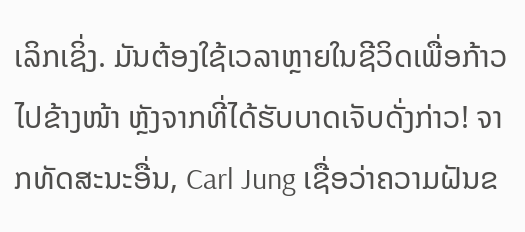ເລິກເຊິ່ງ. ມັນຕ້ອງໃຊ້ເວລາຫຼາຍໃນຊີວິດເພື່ອກ້າວໄປຂ້າງໜ້າ ຫຼັງຈາກທີ່ໄດ້ຮັບບາດເຈັບດັ່ງກ່າວ! ຈາກທັດສະນະອື່ນ, Carl Jung ເຊື່ອວ່າຄວາມຝັນຂ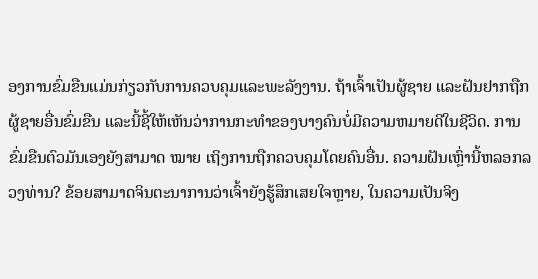ອງການຂົ່ມຂືນແມ່ນກ່ຽວກັບການຄວບຄຸມແລະພະລັງງານ. ຖ້າເຈົ້າເປັນຜູ້ຊາຍ ແລະຝັນຢາກຖືກຜູ້ຊາຍອື່ນຂົ່ມຂືນ ແລະນີ້ຊີ້ໃຫ້ເຫັນວ່າການກະທຳຂອງບາງຄົນບໍ່ມີຄວາມຫມາຍດີໃນຊີວິດ. ການຂົ່ມຂືນຕົວມັນເອງຍັງສາມາດ ໝາຍ ເຖິງການຖືກຄວບຄຸມໂດຍຄົນອື່ນ. ຄວາມຝັນເຫຼົ່ານີ້ຫລອກລວງທ່ານ? ຂ້ອຍສາມາດຈິນຕະນາການວ່າເຈົ້າຍັງຮູ້ສຶກເສຍໃຈຫຼາຍ, ໃນຄວາມເປັນຈິງ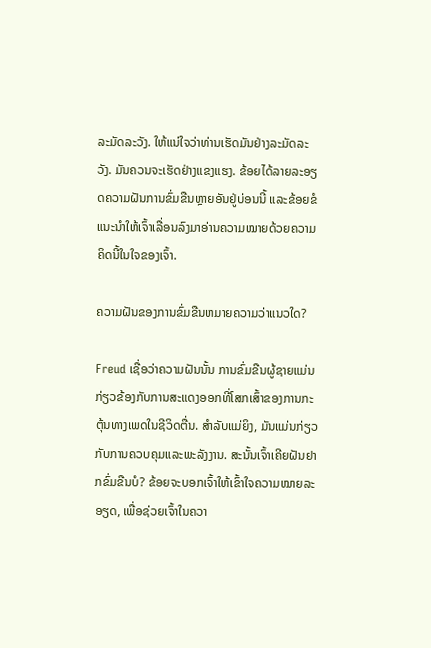ລະມັດລະວັງ. ໃຫ້ແນ່ໃຈວ່າທ່ານເຮັດມັນຢ່າງລະມັດລະວັງ. ມັນຄວນຈະເຮັດຢ່າງແຂງແຮງ. ຂ້ອຍໄດ້ລາຍລະອຽດຄວາມຝັນການຂົ່ມຂືນຫຼາຍອັນຢູ່ບ່ອນນີ້ ແລະຂ້ອຍຂໍແນະນຳໃຫ້ເຈົ້າເລື່ອນລົງມາອ່ານຄວາມໝາຍດ້ວຍຄວາມຄິດນີ້ໃນໃຈຂອງເຈົ້າ.

ຄວາມຝັນຂອງການຂົ່ມຂືນຫມາຍຄວາມວ່າແນວໃດ?

Freud ເຊື່ອວ່າຄວາມຝັນນັ້ນ ການຂົ່ມຂືນຜູ້ຊາຍແມ່ນກ່ຽວຂ້ອງກັບການສະແດງອອກທີ່ໂສກເສົ້າຂອງການກະຕຸ້ນທາງເພດໃນຊີວິດຕື່ນ. ສໍາລັບແມ່ຍິງ, ມັນແມ່ນກ່ຽວກັບການຄວບຄຸມແລະພະລັງງານ. ສະນັ້ນເຈົ້າເຄີຍຝັນຢາກຂົ່ມຂືນບໍ? ຂ້ອຍຈະບອກເຈົ້າໃຫ້ເຂົ້າໃຈຄວາມໝາຍລະອຽດ, ເພື່ອຊ່ວຍເຈົ້າໃນຄວາ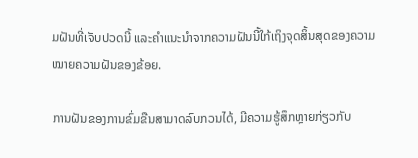ມຝັນທີ່ເຈັບປວດນີ້ ແລະຄຳແນະນຳຈາກຄວາມຝັນນີ້ໃກ້ເຖິງຈຸດສິ້ນສຸດຂອງຄວາມໝາຍຄວາມຝັນຂອງຂ້ອຍ.

ການຝັນຂອງການຂົ່ມຂືນສາມາດລົບກວນໄດ້, ມີຄວາມຮູ້ສຶກຫຼາຍກ່ຽວກັບ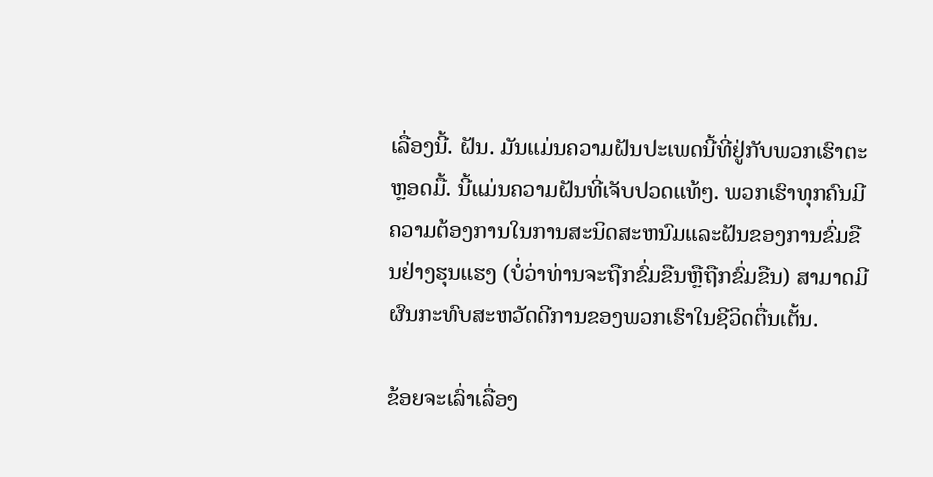ເລື່ອງນີ້. ຝັນ. ມັນແມ່ນຄວາມຝັນປະເພດນີ້ທີ່ຢູ່ກັບພວກເຮົາຕະຫຼອດມື້. ນີ້ແມ່ນຄວາມຝັນທີ່ເຈັບປວດແທ້ໆ. ພວກເຮົາທຸກຄົນມີຄວາມຕ້ອງການໃນການສະນິດສະຫນົມແລະຝັນຂອງການຂົ່ມຂືນຢ່າງຮຸນແຮງ (ບໍ່ວ່າທ່ານຈະຖືກຂົ່ມຂືນຫຼືຖືກຂົ່ມຂືນ) ສາມາດມີຜົນກະທົບສະຫວັດດີການຂອງພວກເຮົາໃນຊີວິດຕື່ນເຕັ້ນ.

ຂ້ອຍຈະເລົ່າເລື່ອງ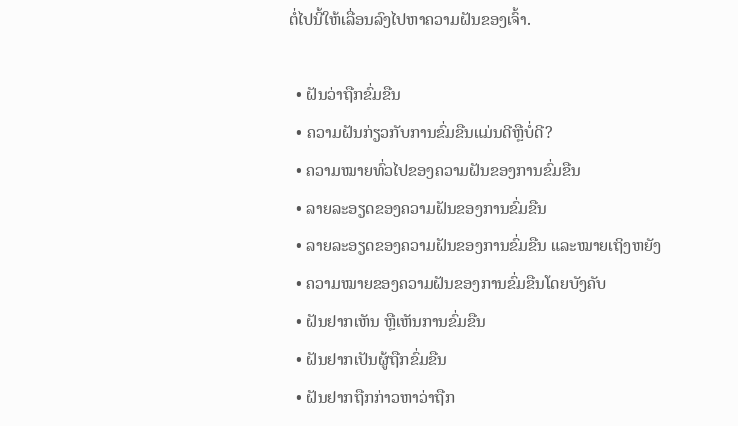ຕໍ່ໄປນີ້ໃຫ້ເລື່ອນລົງໄປຫາຄວາມຝັນຂອງເຈົ້າ.

  • ຝັນວ່າຖືກຂົ່ມຂືນ
  • ຄວາມຝັນກ່ຽວກັບການຂົ່ມຂືນແມ່ນດີຫຼືບໍ່ດີ?
  • ຄວາມໝາຍທົ່ວໄປຂອງຄວາມຝັນຂອງການຂົ່ມຂືນ
  • ລາຍລະອຽດຂອງຄວາມຝັນຂອງການຂົ່ມຂືນ
  • ລາຍລະອຽດຂອງຄວາມຝັນຂອງການຂົ່ມຂືນ ແລະໝາຍເຖິງຫຍັງ
  • ຄວາມໝາຍຂອງຄວາມຝັນຂອງການຂົ່ມຂືນໂດຍບັງຄັບ
  • ຝັນຢາກເຫັນ ຫຼືເຫັນການຂົ່ມຂືນ
  • ຝັນຢາກເປັນຜູ້ຖືກຂົ່ມຂືນ
  • ຝັນຢາກຖືກກ່າວຫາວ່າຖືກ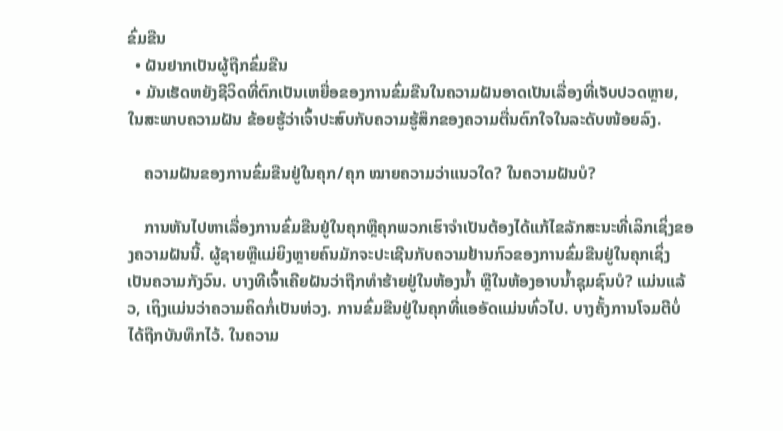ຂົ່ມຂືນ
  • ຝັນຢາກເປັນຜູ້ຖືກຂົ່ມຂືນ
  • ມັນເຮັດຫຍັງຊີວິດທີ່ຕົກເປັນເຫຍື່ອຂອງການຂົ່ມຂືນໃນຄວາມຝັນອາດເປັນເລື່ອງທີ່ເຈັບປວດຫຼາຍ, ໃນສະພາບຄວາມຝັນ ຂ້ອຍຮູ້ວ່າເຈົ້າປະສົບກັບຄວາມຮູ້ສຶກຂອງຄວາມຕື່ນຕົກໃຈໃນລະດັບໜ້ອຍລົງ.

    ຄວາມຝັນຂອງການຂົ່ມຂືນຢູ່ໃນຄຸກ/ຄຸກ ໝາຍຄວາມວ່າແນວໃດ? ໃນຄວາມຝັນບໍ?

    ການຫັນໄປຫາເລື່ອງການຂົ່ມຂືນຢູ່ໃນຄຸກຫຼືຄຸກພວກເຮົາຈໍາເປັນຕ້ອງໄດ້ແກ້ໄຂລັກສະນະທີ່ເລິກເຊິ່ງຂອງຄວາມຝັນນີ້. ຜູ້ຊາຍຫຼືແມ່ຍິງຫຼາຍຄົນມັກຈະປະເຊີນກັບຄວາມຢ້ານກົວຂອງການຂົ່ມຂືນຢູ່ໃນຄຸກເຊິ່ງເປັນຄວາມກັງວົນ. ບາງທີເຈົ້າເຄີຍຝັນວ່າຖືກທຳຮ້າຍຢູ່ໃນຫ້ອງນ້ຳ ຫຼືໃນຫ້ອງອາບນໍ້າຊຸມຊົນບໍ? ແມ່ນແລ້ວ, ເຖິງແມ່ນວ່າຄວາມຄິດກໍ່ເປັນຫ່ວງ. ການຂົ່ມຂືນຢູ່ໃນຄຸກທີ່ແອອັດແມ່ນທົ່ວໄປ. ບາງຄັ້ງການໂຈມຕີບໍ່ໄດ້ຖືກບັນທຶກໄວ້. ໃນຄວາມ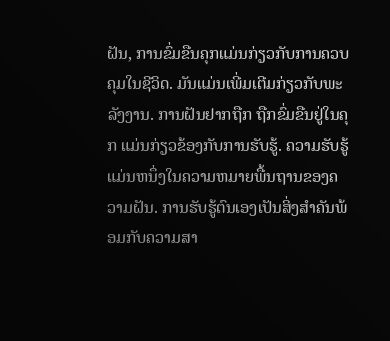ຝັນ, ການຂົ່ມຂືນຄຸກແມ່ນກ່ຽວກັບການຄວບຄຸມໃນຊີວິດ. ມັນແມ່ນເພີ່ມເຕີມກ່ຽວກັບພະລັງງານ. ການຝັນຢາກຖືກ ຖືກຂົ່ມຂືນຢູ່ໃນຄຸກ ແມ່ນກ່ຽວຂ້ອງກັບການຮັບຮູ້. ຄວາມຮັບຮູ້ແມ່ນຫນຶ່ງໃນຄວາມຫມາຍພື້ນຖານຂອງຄວາມຝັນ. ການຮັບຮູ້ຕົນເອງເປັນສິ່ງສໍາຄັນພ້ອມກັບຄວາມສາ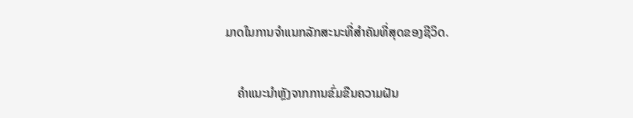ມາດໃນການຈໍາແນກລັກສະນະທີ່ສໍາຄັນທີ່ສຸດຂອງຊີວິດ.

    ຄໍາແນະນໍາຫຼັງຈາກການຂົ່ມຂືນຄວາມຝັນ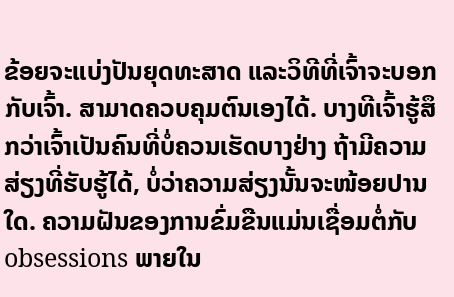ຂ້ອຍຈະແບ່ງປັນຍຸດທະສາດ ແລະວິທີທີ່ເຈົ້າຈະບອກກັບເຈົ້າ. ສາມາດຄວບຄຸມຕົນເອງໄດ້. ບາງທີເຈົ້າຮູ້ສຶກວ່າເຈົ້າເປັນຄົນທີ່ບໍ່ຄວນເຮັດບາງຢ່າງ ຖ້າມີຄວາມສ່ຽງທີ່ຮັບຮູ້ໄດ້, ບໍ່ວ່າຄວາມສ່ຽງນັ້ນຈະໜ້ອຍປານໃດ. ຄວາມຝັນຂອງການຂົ່ມຂືນແມ່ນເຊື່ອມຕໍ່ກັບ obsessions ພາຍໃນ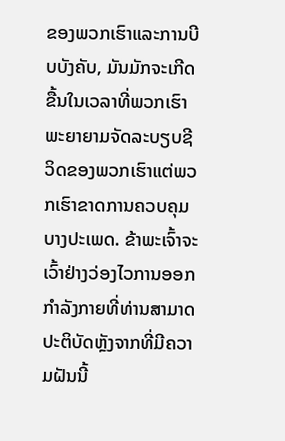ຂອງພວກເຮົາແລະການບີບບັງຄັບ, ມັນມັກຈະເກີດຂື້ນໃນເວລາທີ່ພວກເຮົາພະຍາຍາມຈັດລະບຽບຊີວິດຂອງພວກເຮົາແຕ່ພວກເຮົາຂາດການຄວບຄຸມບາງປະເພດ. ຂ້າພະເຈົ້າຈະເວົ້າຢ່າງວ່ອງໄວການອອກກໍາລັງກາຍທີ່ທ່ານສາມາດປະຕິບັດຫຼັງຈາກທີ່ມີຄວາມຝັນນີ້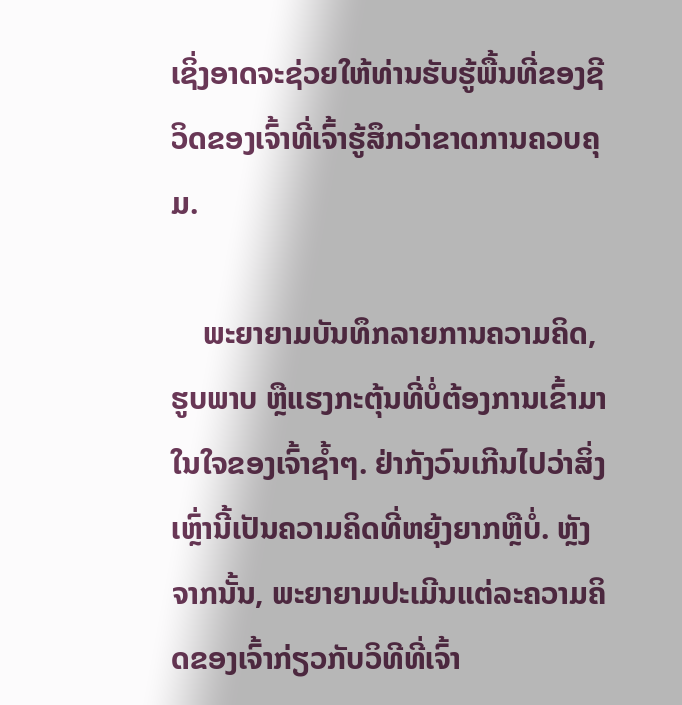ເຊິ່ງອາດຈະຊ່ວຍໃຫ້ທ່ານຮັບຮູ້ພື້ນທີ່ຂອງຊີວິດຂອງເຈົ້າທີ່ເຈົ້າຮູ້ສຶກວ່າຂາດການຄວບຄຸມ.

    ພະຍາຍາມບັນທຶກລາຍການຄວາມຄິດ, ຮູບພາບ ຫຼືແຮງກະຕຸ້ນທີ່ບໍ່ຕ້ອງການເຂົ້າມາໃນໃຈຂອງເຈົ້າຊໍ້າໆ. ຢ່າກັງວົນເກີນໄປວ່າສິ່ງເຫຼົ່ານີ້ເປັນຄວາມຄິດທີ່ຫຍຸ້ງຍາກຫຼືບໍ່. ຫຼັງຈາກນັ້ນ, ພະຍາຍາມປະເມີນແຕ່ລະຄວາມຄິດຂອງເຈົ້າກ່ຽວກັບວິທີທີ່ເຈົ້າ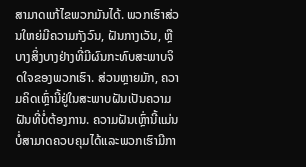ສາມາດແກ້ໄຂພວກມັນໄດ້. ພວກເຮົາສ່ວນໃຫຍ່ມີຄວາມກັງວົນ, ຝັນກາງເວັນ, ຫຼືບາງສິ່ງບາງຢ່າງທີ່ມີຜົນກະທົບສະພາບຈິດໃຈຂອງພວກເຮົາ. ສ່ວນຫຼາຍມັກ, ຄວາມຄິດເຫຼົ່ານີ້ຢູ່ໃນສະພາບຝັນເປັນຄວາມຝັນທີ່ບໍ່ຕ້ອງການ. ຄວາມຝັນເຫຼົ່ານີ້ແມ່ນບໍ່ສາມາດຄວບຄຸມໄດ້ແລະພວກເຮົາມີກາ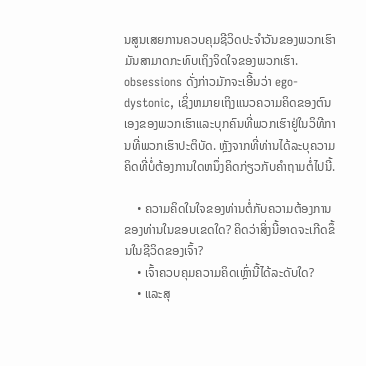ນສູນເສຍການຄວບຄຸມຊີວິດປະຈຳວັນຂອງພວກເຮົາ ມັນສາມາດກະທົບເຖິງຈິດໃຈຂອງພວກເຮົາ. obsessions ດັ່ງກ່າວມັກຈະເອີ້ນວ່າ ego-dystonic, ເຊິ່ງຫມາຍເຖິງແນວຄວາມຄິດຂອງຕົນເອງຂອງພວກເຮົາແລະບຸກຄົນທີ່ພວກເຮົາຢູ່ໃນວິທີການທີ່ພວກເຮົາປະຕິບັດ. ຫຼັງຈາກທີ່ທ່ານໄດ້ລະບຸຄວາມຄິດທີ່ບໍ່ຕ້ອງການໃດຫນຶ່ງຄິດກ່ຽວກັບຄໍາຖາມຕໍ່ໄປນີ້.

    • ຄວາມຄິດໃນໃຈຂອງທ່ານຕໍ່ກັບຄວາມຕ້ອງການຂອງທ່ານໃນຂອບເຂດໃດ? ຄິດວ່າສິ່ງນີ້ອາດຈະເກີດຂຶ້ນໃນຊີວິດຂອງເຈົ້າ?
    • ເຈົ້າຄວບຄຸມຄວາມຄິດເຫຼົ່ານີ້ໄດ້ລະດັບໃດ?
    • ແລະສຸ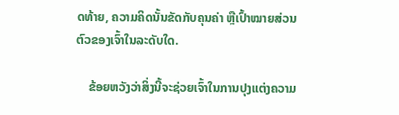ດທ້າຍ, ຄວາມຄິດນັ້ນຂັດກັບຄຸນຄ່າ ຫຼືເປົ້າໝາຍສ່ວນຕົວຂອງເຈົ້າໃນລະດັບໃດ.

    ຂ້ອຍຫວັງວ່າສິ່ງນີ້ຈະຊ່ວຍເຈົ້າໃນການປຸງແຕ່ງຄວາມ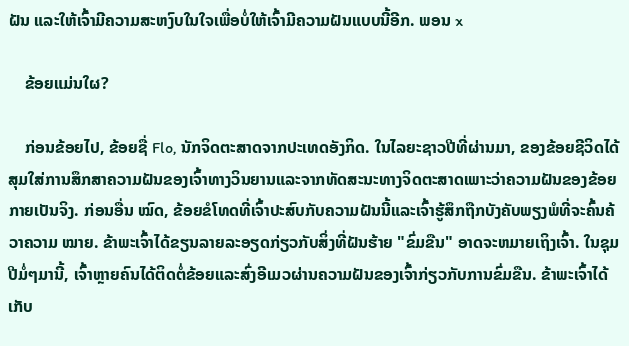ຝັນ ແລະໃຫ້ເຈົ້າມີຄວາມສະຫງົບໃນໃຈເພື່ອບໍ່ໃຫ້ເຈົ້າມີຄວາມຝັນແບບນີ້ອີກ. ພອນ x

    ຂ້ອຍແມ່ນໃຜ?

    ກ່ອນຂ້ອຍໄປ, ຂ້ອຍຊື່ Flo, ນັກຈິດຕະສາດຈາກປະເທດອັງກິດ. ໃນໄລຍະຊາວປີທີ່ຜ່ານມາ, ຂອງຂ້ອຍຊີວິດໄດ້ສຸມໃສ່ການສຶກສາຄວາມຝັນຂອງເຈົ້າທາງວິນຍານແລະຈາກທັດສະນະທາງຈິດຕະສາດເພາະວ່າຄວາມຝັນຂອງຂ້ອຍກາຍເປັນຈິງ. ກ່ອນອື່ນ ໝົດ, ຂ້ອຍຂໍໂທດທີ່ເຈົ້າປະສົບກັບຄວາມຝັນນີ້ແລະເຈົ້າຮູ້ສຶກຖືກບັງຄັບພຽງພໍທີ່ຈະຄົ້ນຄ້ວາຄວາມ ໝາຍ. ຂ້າພະເຈົ້າໄດ້ຂຽນລາຍລະອຽດກ່ຽວກັບສິ່ງທີ່ຝັນຮ້າຍ "ຂົ່ມຂືນ" ອາດຈະຫມາຍເຖິງເຈົ້າ. ໃນຊຸມປີມໍ່ໆມານີ້, ເຈົ້າຫຼາຍຄົນໄດ້ຕິດຕໍ່ຂ້ອຍແລະສົ່ງອີເມວຜ່ານຄວາມຝັນຂອງເຈົ້າກ່ຽວກັບການຂົ່ມຂືນ. ຂ້າພະເຈົ້າໄດ້ເກັບ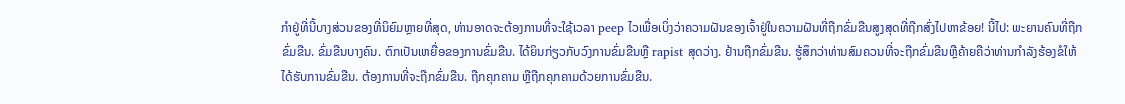ກໍາຢູ່ທີ່ນີ້ບາງສ່ວນຂອງທີ່ນິຍົມຫຼາຍທີ່ສຸດ, ທ່ານອາດຈະຕ້ອງການທີ່ຈະໃຊ້ເວລາ peep ໄວເພື່ອເບິ່ງວ່າຄວາມຝັນຂອງເຈົ້າຢູ່ໃນຄວາມຝັນທີ່ຖືກຂົ່ມຂືນສູງສຸດທີ່ຖືກສົ່ງໄປຫາຂ້ອຍ! ນີ້ໄປ: ພະຍານຄົນທີ່ຖືກຂົ່ມຂືນ. ຂົ່ມຂືນບາງຄົນ. ຕົກເປັນເຫຍື່ອຂອງການຂົ່ມຂືນ. ໄດ້ຍິນກ່ຽວກັບວົງການຂົ່ມຂືນຫຼື rapist ສຸດວ່າງ. ຢ້ານຖືກຂົ່ມຂືນ. ຮູ້ສຶກວ່າທ່ານສົມຄວນທີ່ຈະຖືກຂົ່ມຂືນຫຼືຄ້າຍຄືວ່າທ່ານກໍາລັງຮ້ອງຂໍໃຫ້ໄດ້ຮັບການຂົ່ມຂືນ. ຕ້ອງການທີ່ຈະຖືກຂົ່ມຂືນ. ຖືກຄຸກຄາມ ຫຼືຖືກຄຸກຄາມດ້ວຍການຂົ່ມຂືນ.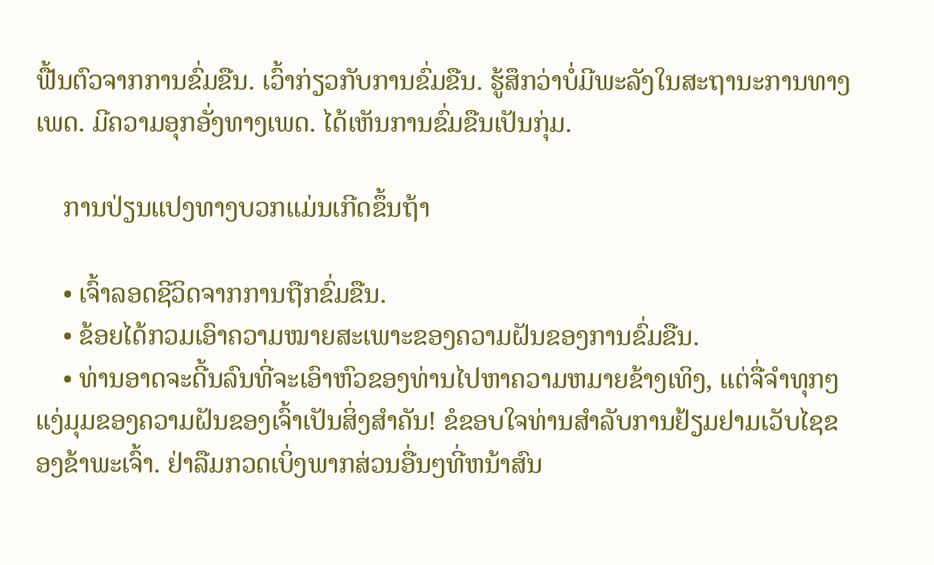ຟື້ນຕົວຈາກການຂົ່ມຂືນ. ເວົ້າກ່ຽວກັບການຂົ່ມຂືນ. ຮູ້ສຶກວ່າບໍ່ມີພະລັງໃນສະຖານະການທາງເພດ. ມີຄວາມອຸກອັ່ງທາງເພດ. ໄດ້ເຫັນການຂົ່ມຂືນເປັນກຸ່ມ.

    ການປ່ຽນແປງທາງບວກແມ່ນເກີດຂຶ້ນຖ້າ

    • ເຈົ້າລອດຊີວິດຈາກການຖືກຂົ່ມຂືນ.
    • ຂ້ອຍໄດ້ກວມເອົາຄວາມໝາຍສະເພາະຂອງຄວາມຝັນຂອງການຂົ່ມຂືນ.
    • ທ່ານອາດຈະດີ້ນລົນທີ່ຈະເອົາຫົວຂອງທ່ານໄປຫາຄວາມຫມາຍຂ້າງເທິງ, ແຕ່ຈື່ຈໍາທຸກໆແງ່ມຸມຂອງຄວາມຝັນຂອງເຈົ້າເປັນສິ່ງສໍາຄັນ! ຂໍຂອບໃຈທ່ານສໍາລັບການຢ້ຽມຢາມເວັບໄຊຂອງຂ້າພະເຈົ້າ. ຢ່າລືມກວດເບິ່ງພາກສ່ວນອື່ນໆທີ່ຫນ້າສົນ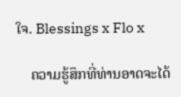ໃຈ. Blessings x Flo x

    ຄວາມຮູ້ສຶກທີ່ທ່ານອາດຈະໄດ້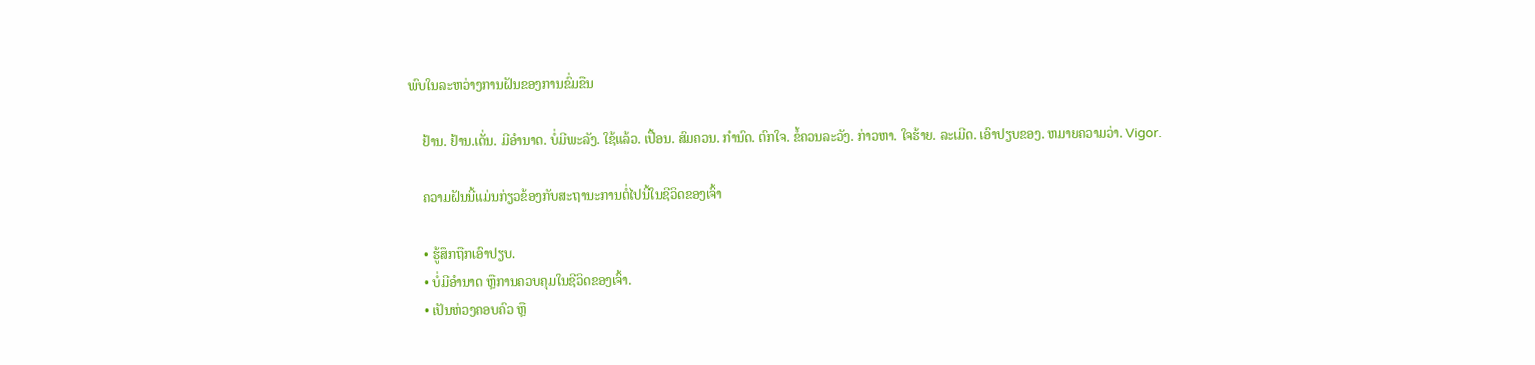ພົບໃນລະຫວ່າງການຝັນຂອງການຂົ່ມຂືນ

    ຢ້ານ. ຢ້ານ.ເດັ່ນ. ມີອໍານາດ. ບໍ່ມີພະລັງ. ໃຊ້ແລ້ວ. ເປື້ອນ. ສົມຄວນ. ກໍານົດ. ຕົກໃຈ. ຂໍ້ຄວນລະວັງ. ກ່າວຫາ. ໃຈຮ້າຍ. ລະເມີດ. ເອົາປຽບຂອງ. ຫມາຍຄວາມວ່າ. Vigor.

    ຄວາມຝັນນີ້ແມ່ນກ່ຽວຂ້ອງກັບສະຖານະການຕໍ່ໄປນີ້ໃນຊີວິດຂອງເຈົ້າ

    • ຮູ້ສຶກຖືກເອົາປຽບ.
    • ບໍ່ມີອຳນາດ ຫຼືການຄວບຄຸມໃນຊີວິດຂອງເຈົ້າ.
    • ເປັນຫ່ວງຄອບຄົວ ຫຼື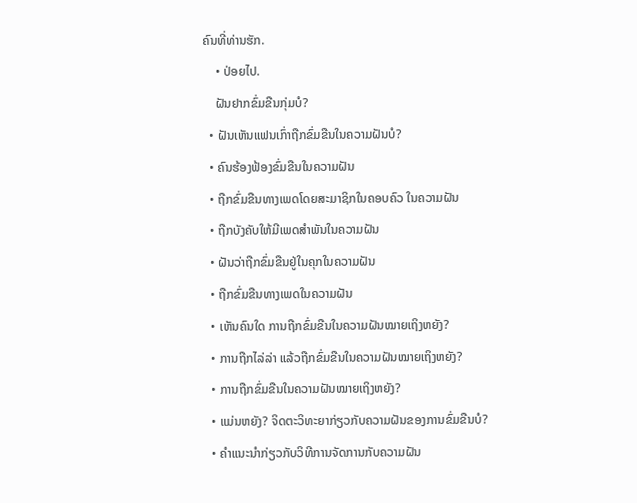ຄົນທີ່ທ່ານຮັກ.
    • ປ່ອຍໄປ.
    ຝັນຢາກຂົ່ມຂືນກຸ່ມບໍ?
  • ຝັນເຫັນແຟນເກົ່າຖືກຂົ່ມຂືນໃນຄວາມຝັນບໍ?
  • ຄົນຮ້ອງຟ້ອງຂົ່ມຂືນໃນຄວາມຝັນ
  • ຖືກຂົ່ມຂືນທາງເພດໂດຍສະມາຊິກໃນຄອບຄົວ ໃນຄວາມຝັນ
  • ຖືກບັງຄັບໃຫ້ມີເພດສໍາພັນໃນຄວາມຝັນ
  • ຝັນວ່າຖືກຂົ່ມຂືນຢູ່ໃນຄຸກໃນຄວາມຝັນ
  • ຖືກຂົ່ມຂືນທາງເພດໃນຄວາມຝັນ
  • ເຫັນຄົນໃດ ການຖືກຂົ່ມຂືນໃນຄວາມຝັນໝາຍເຖິງຫຍັງ?
  • ການຖືກໄລ່ລ່າ ແລ້ວຖືກຂົ່ມຂືນໃນຄວາມຝັນໝາຍເຖິງຫຍັງ?
  • ການຖືກຂົ່ມຂືນໃນຄວາມຝັນໝາຍເຖິງຫຍັງ?
  • ແມ່ນຫຍັງ? ຈິດຕະວິທະຍາກ່ຽວກັບຄວາມຝັນຂອງການຂົ່ມຂືນບໍ?
  • ຄໍາແນະນໍາກ່ຽວກັບວິທີການຈັດການກັບຄວາມຝັນ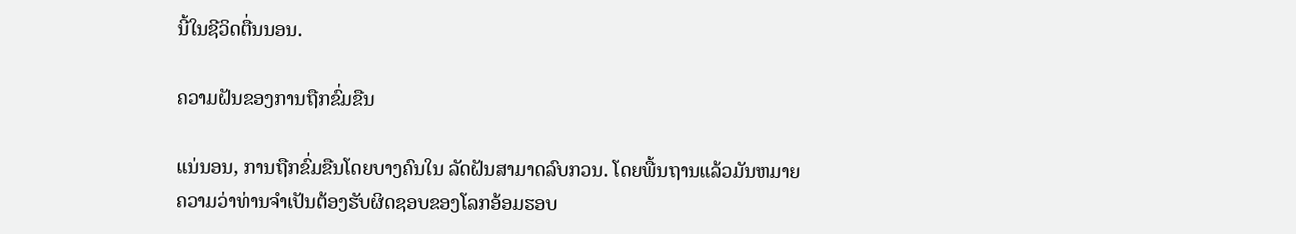ນີ້ໃນຊີວິດຕື່ນນອນ.

ຄວາມຝັນຂອງການຖືກຂົ່ມຂືນ

ແນ່ນອນ, ການຖືກຂົ່ມຂືນໂດຍບາງຄົນໃນ ລັດຝັນສາມາດລົບກວນ. ໂດຍພື້ນຖານແລ້ວມັນຫມາຍຄວາມວ່າທ່ານຈໍາເປັນຕ້ອງຮັບຜິດຊອບຂອງໂລກອ້ອມຮອບ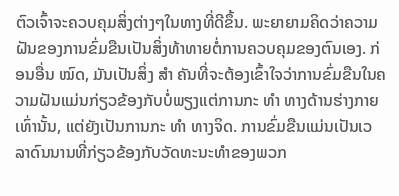ຕົວເຈົ້າຈະຄວບຄຸມສິ່ງຕ່າງໆໃນທາງທີ່ດີຂຶ້ນ. ພະຍາຍາມຄິດວ່າຄວາມຝັນຂອງການຂົ່ມຂືນເປັນສິ່ງທ້າທາຍຕໍ່ການຄວບຄຸມຂອງຕົນເອງ. ກ່ອນອື່ນ ໝົດ, ມັນເປັນສິ່ງ ສຳ ຄັນທີ່ຈະຕ້ອງເຂົ້າໃຈວ່າການຂົ່ມຂືນໃນຄວາມຝັນແມ່ນກ່ຽວຂ້ອງກັບບໍ່ພຽງແຕ່ການກະ ທຳ ທາງດ້ານຮ່າງກາຍເທົ່ານັ້ນ, ແຕ່ຍັງເປັນການກະ ທຳ ທາງຈິດ. ການຂົ່ມຂືນແມ່ນເປັນເວລາດົນນານທີ່ກ່ຽວຂ້ອງກັບວັດທະນະທໍາຂອງພວກ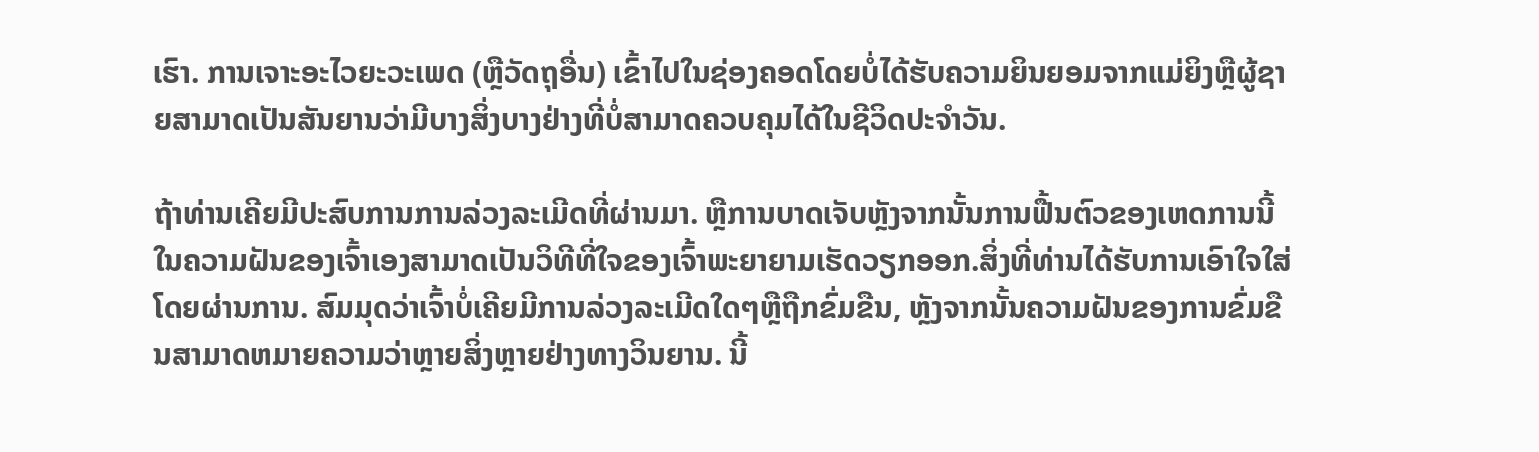ເຮົາ. ການເຈາະອະໄວຍະວະເພດ (ຫຼືວັດຖຸອື່ນ) ເຂົ້າໄປໃນຊ່ອງຄອດໂດຍບໍ່ໄດ້ຮັບຄວາມຍິນຍອມຈາກແມ່ຍິງຫຼືຜູ້ຊາຍສາມາດເປັນສັນຍານວ່າມີບາງສິ່ງບາງຢ່າງທີ່ບໍ່ສາມາດຄວບຄຸມໄດ້ໃນຊີວິດປະຈໍາວັນ.

ຖ້າທ່ານເຄີຍມີປະສົບການການລ່ວງລະເມີດທີ່ຜ່ານມາ. ຫຼືການບາດເຈັບຫຼັງຈາກນັ້ນການຟື້ນຕົວຂອງເຫດການນີ້ໃນຄວາມຝັນຂອງເຈົ້າເອງສາມາດເປັນວິທີທີ່ໃຈຂອງເຈົ້າພະຍາຍາມເຮັດວຽກອອກ.ສິ່ງທີ່ທ່ານໄດ້ຮັບການເອົາໃຈໃສ່ໂດຍຜ່ານການ. ສົມມຸດວ່າເຈົ້າບໍ່ເຄີຍມີການລ່ວງລະເມີດໃດໆຫຼືຖືກຂົ່ມຂືນ, ຫຼັງຈາກນັ້ນຄວາມຝັນຂອງການຂົ່ມຂືນສາມາດຫມາຍຄວາມວ່າຫຼາຍສິ່ງຫຼາຍຢ່າງທາງວິນຍານ. ນີ້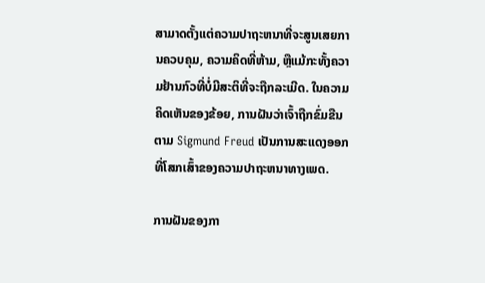ສາມາດຕັ້ງແຕ່ຄວາມປາຖະຫນາທີ່ຈະສູນເສຍການຄວບຄຸມ, ຄວາມຄິດທີ່ຫ້າມ, ຫຼືແມ້ກະທັ້ງຄວາມຢ້ານກົວທີ່ບໍ່ມີສະຕິທີ່ຈະຖືກລະເມີດ. ໃນຄວາມຄິດເຫັນຂອງຂ້ອຍ, ການຝັນວ່າເຈົ້າຖືກຂົ່ມຂືນຕາມ Sigmund Freud ເປັນການສະແດງອອກທີ່ໂສກເສົ້າຂອງຄວາມປາຖະຫນາທາງເພດ.

ການຝັນຂອງກາ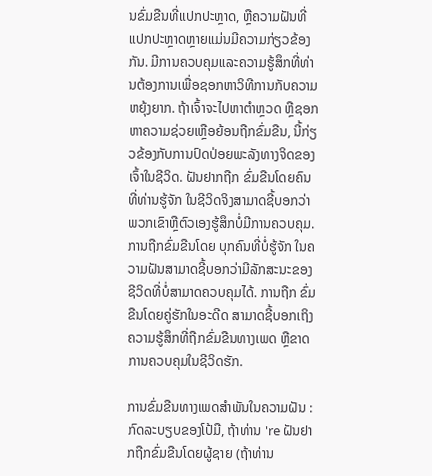ນຂົ່ມຂືນທີ່ແປກປະຫຼາດ, ຫຼືຄວາມຝັນທີ່ແປກປະຫຼາດຫຼາຍແມ່ນມີຄວາມກ່ຽວຂ້ອງກັນ. ມີການຄວບຄຸມແລະຄວາມຮູ້ສຶກທີ່ທ່ານຕ້ອງການເພື່ອຊອກຫາວິທີການກັບຄວາມຫຍຸ້ງຍາກ. ຖ້າເຈົ້າຈະໄປຫາຕຳຫຼວດ ຫຼືຊອກຫາຄວາມຊ່ວຍເຫຼືອຍ້ອນຖືກຂົ່ມຂືນ, ນີ້ກ່ຽວຂ້ອງກັບການປົດປ່ອຍພະລັງທາງຈິດຂອງເຈົ້າໃນຊີວິດ. ຝັນຢາກຖືກ ຂົ່ມຂືນໂດຍຄົນທີ່ທ່ານຮູ້ຈັກ ໃນຊີວິດຈິງສາມາດຊີ້ບອກວ່າພວກເຂົາຫຼືຕົວເອງຮູ້ສຶກບໍ່ມີການຄວບຄຸມ. ການຖືກຂົ່ມຂືນໂດຍ ບຸກຄົນທີ່ບໍ່ຮູ້ຈັກ ໃນຄວາມຝັນສາມາດຊີ້ບອກວ່າມີລັກສະນະຂອງຊີວິດທີ່ບໍ່ສາມາດຄວບຄຸມໄດ້. ການຖືກ ຂົ່ມຂືນໂດຍຄູ່ຮັກໃນອະດີດ ສາມາດຊີ້ບອກເຖິງຄວາມຮູ້ສຶກທີ່ຖືກຂົ່ມຂືນທາງເພດ ຫຼືຂາດການຄວບຄຸມໃນຊີວິດຮັກ.

ການຂົ່ມຂືນທາງເພດສໍາພັນໃນຄວາມຝັນ : ກົດລະບຽບຂອງໂປ້ມື, ຖ້າທ່ານ 're ຝັນຢາກຖືກຂົ່ມຂືນໂດຍຜູ້ຊາຍ (ຖ້າທ່ານ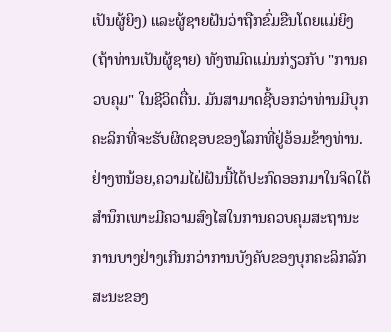ເປັນຜູ້ຍິງ) ແລະຜູ້ຊາຍຝັນວ່າຖືກຂົ່ມຂືນໂດຍແມ່ຍິງ (ຖ້າທ່ານເປັນຜູ້ຊາຍ) ທັງຫມົດແມ່ນກ່ຽວກັບ "ການຄວບຄຸມ" ໃນຊີວິດຕື່ນ. ມັນສາມາດຊີ້ບອກວ່າທ່ານມີບຸກຄະລິກທີ່ຈະຮັບຜິດຊອບຂອງໂລກທີ່ຢູ່ອ້ອມຂ້າງທ່ານ. ຢ່າງຫນ້ອຍ,ຄວາມໄຝ່ຝັນນີ້ໄດ້ປະກົດອອກມາໃນຈິດໃຕ້ສຳນຶກເພາະມີຄວາມສົງໄສໃນການຄວບຄຸມສະຖານະການບາງຢ່າງເກີນກວ່າການບັງຄັບຂອງບຸກຄະລິກລັກສະນະຂອງ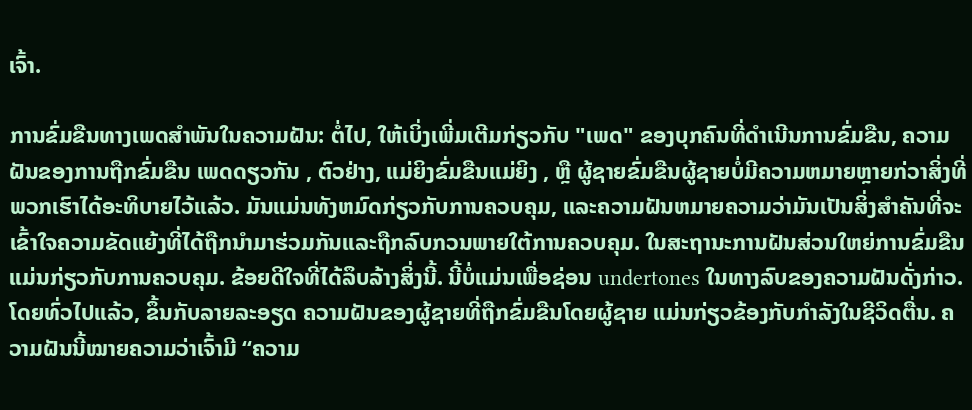ເຈົ້າ.

ການຂົ່ມຂືນທາງເພດສໍາພັນໃນຄວາມຝັນ: ຕໍ່ໄປ, ໃຫ້ເບິ່ງເພີ່ມເຕີມກ່ຽວກັບ "ເພດ" ຂອງບຸກຄົນທີ່ດໍາເນີນການຂົ່ມຂືນ, ຄວາມຝັນຂອງການຖືກຂົ່ມຂືນ ເພດດຽວກັນ , ຕົວຢ່າງ, ແມ່ຍິງຂົ່ມຂືນແມ່ຍິງ , ຫຼື ຜູ້ຊາຍຂົ່ມຂືນຜູ້ຊາຍບໍ່ມີຄວາມຫມາຍຫຼາຍກ່ວາສິ່ງທີ່ພວກເຮົາໄດ້ອະທິບາຍໄວ້ແລ້ວ. ມັນແມ່ນທັງຫມົດກ່ຽວກັບການຄວບຄຸມ, ແລະຄວາມຝັນຫມາຍຄວາມວ່າມັນເປັນສິ່ງສໍາຄັນທີ່ຈະເຂົ້າໃຈຄວາມຂັດແຍ້ງທີ່ໄດ້ຖືກນໍາມາຮ່ວມກັນແລະຖືກລົບກວນພາຍໃຕ້ການຄວບຄຸມ. ໃນສະຖານະການຝັນສ່ວນໃຫຍ່ການຂົ່ມຂືນແມ່ນກ່ຽວກັບການຄວບຄຸມ. ຂ້ອຍດີໃຈທີ່ໄດ້ລຶບລ້າງສິ່ງນີ້. ນີ້ບໍ່ແມ່ນເພື່ອຊ່ອນ undertones ໃນທາງລົບຂອງຄວາມຝັນດັ່ງກ່າວ. ໂດຍທົ່ວໄປແລ້ວ, ຂຶ້ນກັບລາຍລະອຽດ ຄວາມຝັນຂອງຜູ້ຊາຍທີ່ຖືກຂົ່ມຂືນໂດຍຜູ້ຊາຍ ແມ່ນກ່ຽວຂ້ອງກັບກໍາລັງໃນຊີວິດຕື່ນ. ຄວາມຝັນນີ້ໝາຍຄວາມວ່າເຈົ້າມີ “ຄວາມ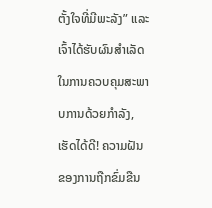ຕັ້ງໃຈທີ່ມີພະລັງ” ແລະເຈົ້າໄດ້ຮັບຜົນສຳເລັດໃນການຄວບຄຸມສະພາບການດ້ວຍກຳລັງ, ເຮັດໄດ້ດີ! ຄວາມຝັນຂອງການຖືກຂົ່ມຂືນ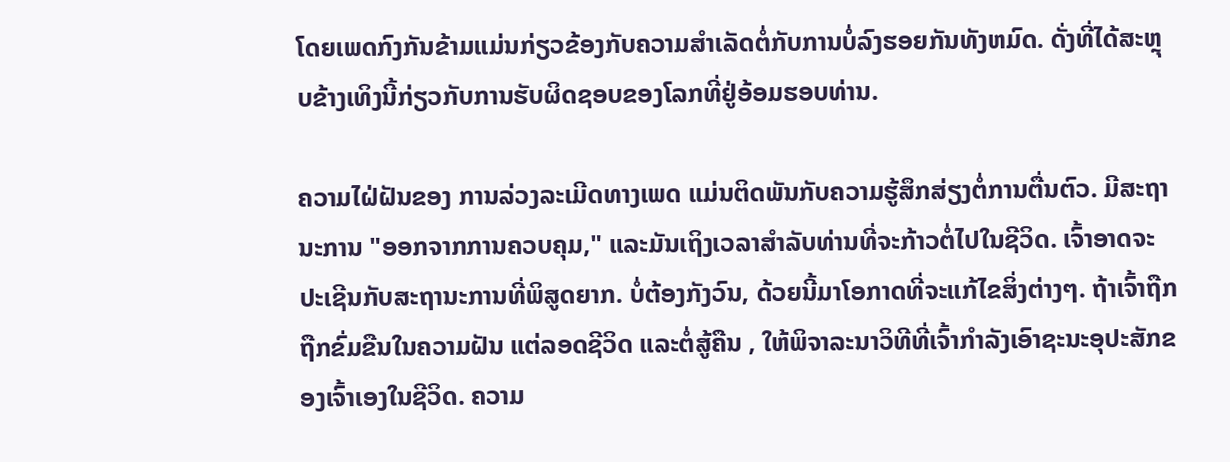ໂດຍເພດກົງກັນຂ້າມແມ່ນກ່ຽວຂ້ອງກັບຄວາມສໍາເລັດຕໍ່ກັບການບໍ່ລົງຮອຍກັນທັງຫມົດ. ດັ່ງທີ່ໄດ້ສະຫຼຸບຂ້າງເທິງນີ້ກ່ຽວກັບການຮັບຜິດຊອບຂອງໂລກທີ່ຢູ່ອ້ອມຮອບທ່ານ.

ຄວາມໄຝ່ຝັນຂອງ ການລ່ວງລະເມີດທາງເພດ ແມ່ນຕິດພັນກັບຄວາມຮູ້ສຶກສ່ຽງຕໍ່ການຕື່ນຕົວ. ມີສະຖານະການ "ອອກຈາກການຄວບຄຸມ," ແລະມັນເຖິງເວລາສໍາລັບທ່ານທີ່ຈະກ້າວຕໍ່ໄປໃນຊີວິດ. ເຈົ້າອາດຈະປະເຊີນກັບສະຖານະການທີ່ພິສູດຍາກ. ບໍ່ຕ້ອງກັງວົນ, ດ້ວຍນີ້ມາໂອກາດທີ່ຈະແກ້ໄຂສິ່ງຕ່າງໆ. ຖ້າເຈົ້າຖືກ ຖືກຂົ່ມຂືນໃນຄວາມຝັນ ແຕ່ລອດຊີວິດ ແລະຕໍ່ສູ້ຄືນ , ໃຫ້ພິຈາລະນາວິທີທີ່ເຈົ້າກຳລັງເອົາຊະນະອຸປະສັກຂອງເຈົ້າເອງໃນຊີວິດ. ຄວາມ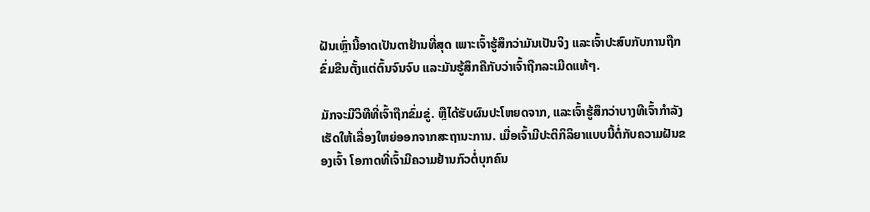ຝັນເຫຼົ່ານີ້ອາດເປັນຕາຢ້ານທີ່ສຸດ ເພາະເຈົ້າຮູ້ສຶກວ່າມັນເປັນຈິງ ແລະເຈົ້າປະສົບກັບການຖືກຂົ່ມຂືນຕັ້ງແຕ່ຕົ້ນຈົນຈົບ ແລະມັນຮູ້ສຶກຄືກັບວ່າເຈົ້າຖືກລະເມີດແທ້ໆ.

ມັກຈະມີວິທີທີ່ເຈົ້າຖືກຂົ່ມຂູ່. ຫຼືໄດ້ຮັບຜົນປະໂຫຍດຈາກ, ແລະເຈົ້າຮູ້ສຶກວ່າບາງທີເຈົ້າກໍາລັງເຮັດໃຫ້ເລື່ອງໃຫຍ່ອອກຈາກສະຖານະການ. ເມື່ອເຈົ້າມີປະຕິກິລິຍາແບບນີ້ຕໍ່ກັບຄວາມຝັນຂອງເຈົ້າ ໂອກາດທີ່ເຈົ້າມີຄວາມຢ້ານກົວຕໍ່ບຸກຄົນ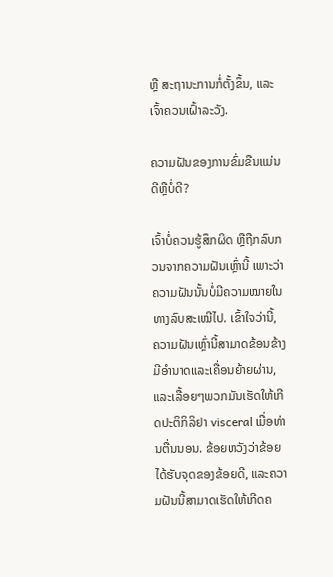ຫຼື ສະຖານະການກໍ່ຕັ້ງຂຶ້ນ, ແລະ ເຈົ້າຄວນເຝົ້າລະວັງ.

ຄວາມຝັນຂອງການຂົ່ມຂືນແມ່ນດີຫຼືບໍ່ດີ?

ເຈົ້າບໍ່ຄວນຮູ້ສຶກຜິດ ຫຼືຖືກລົບກວນຈາກຄວາມຝັນເຫຼົ່ານີ້ ເພາະວ່າຄວາມຝັນນັ້ນບໍ່ມີຄວາມໝາຍໃນທາງລົບສະເໝີໄປ. ເຂົ້າໃຈວ່ານີ້, ຄວາມຝັນເຫຼົ່ານີ້ສາມາດຂ້ອນຂ້າງມີອໍານາດແລະເຄື່ອນຍ້າຍຜ່ານ, ແລະເລື້ອຍໆພວກມັນເຮັດໃຫ້ເກີດປະຕິກິລິຢາ visceral ເມື່ອທ່ານຕື່ນນອນ. ຂ້ອຍຫວັງວ່າຂ້ອຍໄດ້ຮັບຈຸດຂອງຂ້ອຍດີ, ແລະຄວາມຝັນນີ້ສາມາດເຮັດໃຫ້ເກີດຄ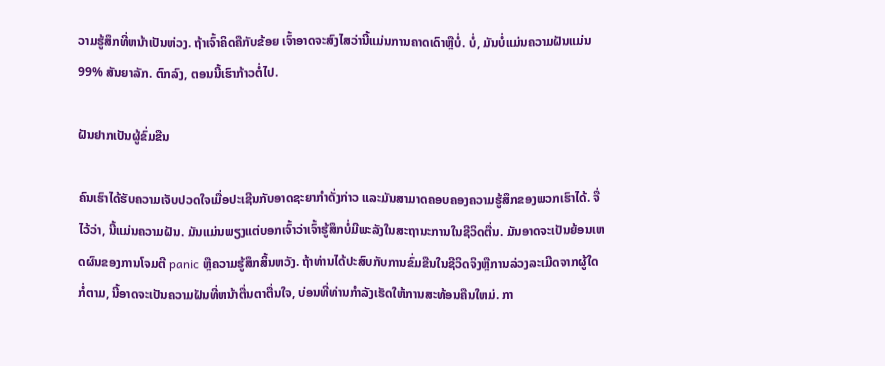ວາມຮູ້ສຶກທີ່ຫນ້າເປັນຫ່ວງ. ຖ້າເຈົ້າຄິດຄືກັບຂ້ອຍ ເຈົ້າອາດຈະສົງໄສວ່ານີ້ແມ່ນການຄາດເດົາຫຼືບໍ່. ບໍ່, ມັນບໍ່ແມ່ນຄວາມຝັນແມ່ນ 99% ສັນຍາລັກ. ຕົກລົງ, ຕອນນີ້ເຮົາກ້າວຕໍ່ໄປ.

ຝັນຢາກເປັນຜູ້ຂົ່ມຂືນ

ຄົນເຮົາໄດ້ຮັບຄວາມເຈັບປວດໃຈເມື່ອປະເຊີນກັບອາດຊະຍາກຳດັ່ງກ່າວ ແລະມັນສາມາດຄອບຄອງຄວາມຮູ້ສຶກຂອງພວກເຮົາໄດ້. ຈື່ໄວ້ວ່າ, ນີ້ແມ່ນຄວາມຝັນ. ມັນແມ່ນພຽງແຕ່ບອກເຈົ້າວ່າເຈົ້າຮູ້ສຶກບໍ່ມີພະລັງໃນສະຖານະການໃນຊີວິດຕື່ນ. ມັນອາດຈະເປັນຍ້ອນເຫດຜົນຂອງການໂຈມຕີ panic ຫຼືຄວາມຮູ້ສຶກສິ້ນຫວັງ. ຖ້າທ່ານໄດ້ປະສົບກັບການຂົ່ມຂືນໃນຊີວິດຈິງຫຼືການລ່ວງລະເມີດຈາກຜູ້ໃດກໍ່ຕາມ, ນີ້ອາດຈະເປັນຄວາມຝັນທີ່ຫນ້າຕື່ນຕາຕື່ນໃຈ, ບ່ອນທີ່ທ່ານກໍາລັງເຮັດໃຫ້ການສະທ້ອນຄືນໃຫມ່. ກາ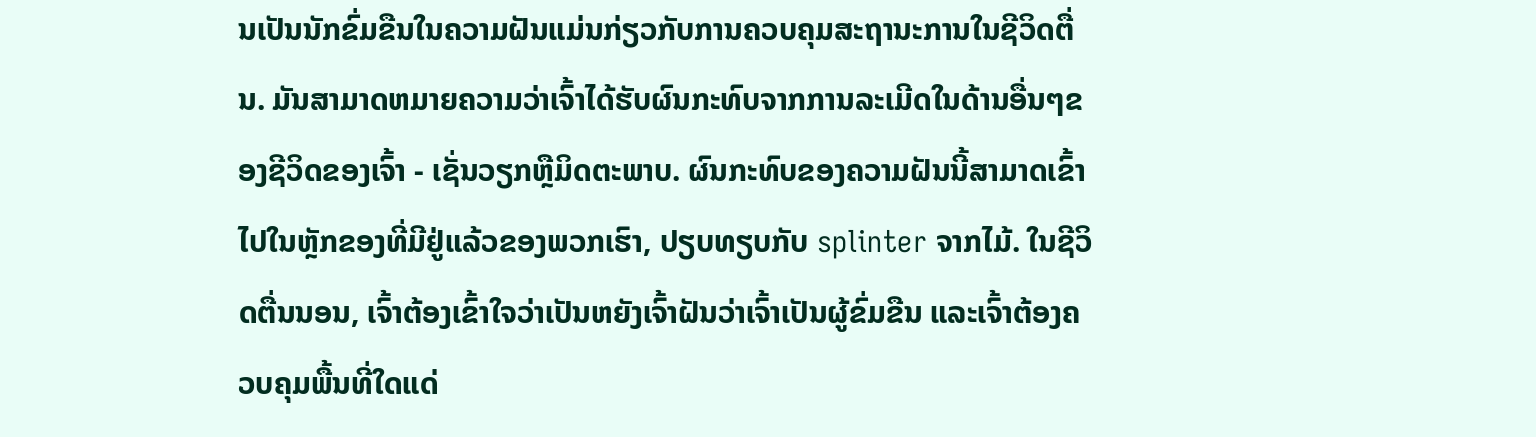ນເປັນນັກຂົ່ມຂືນໃນຄວາມຝັນແມ່ນກ່ຽວກັບການຄວບຄຸມສະຖານະການໃນຊີວິດຕື່ນ. ມັນສາມາດຫມາຍຄວາມວ່າເຈົ້າໄດ້ຮັບຜົນກະທົບຈາກການລະເມີດໃນດ້ານອື່ນໆຂອງຊີວິດຂອງເຈົ້າ - ເຊັ່ນວຽກຫຼືມິດຕະພາບ. ຜົນກະທົບຂອງຄວາມຝັນນີ້ສາມາດເຂົ້າໄປໃນຫຼັກຂອງທີ່ມີຢູ່ແລ້ວຂອງພວກເຮົາ, ປຽບທຽບກັບ splinter ຈາກໄມ້. ໃນຊີວິດຕື່ນນອນ, ເຈົ້າຕ້ອງເຂົ້າໃຈວ່າເປັນຫຍັງເຈົ້າຝັນວ່າເຈົ້າເປັນຜູ້ຂົ່ມຂືນ ແລະເຈົ້າຕ້ອງຄວບຄຸມພື້ນທີ່ໃດແດ່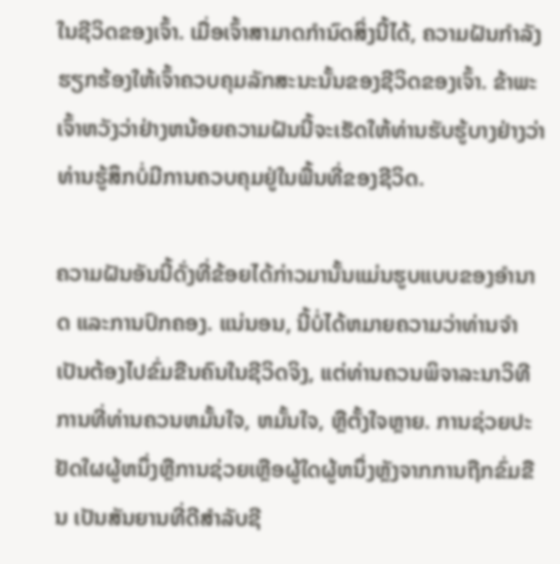ໃນຊີວິດຂອງເຈົ້າ. ເມື່ອເຈົ້າສາມາດກໍານົດສິ່ງນີ້ໄດ້, ຄວາມຝັນກໍາລັງຮຽກຮ້ອງໃຫ້ເຈົ້າຄວບຄຸມລັກສະນະນັ້ນຂອງຊີວິດຂອງເຈົ້າ. ຂ້າພະເຈົ້າຫວັງວ່າຢ່າງຫນ້ອຍຄວາມຝັນນີ້ຈະເຮັດໃຫ້ທ່ານຮັບຮູ້ບາງຢ່າງວ່າທ່ານຮູ້ສຶກບໍ່ມີການຄວບຄຸມຢູ່ໃນພື້ນທີ່ຂອງຊີວິດ.

ຄວາມຝັນອັນນີ້ດັ່ງທີ່ຂ້ອຍໄດ້ກ່າວມານັ້ນແມ່ນຮູບແບບຂອງອຳນາດ ແລະການປົກຄອງ. ແນ່ນອນ, ນີ້ບໍ່ໄດ້ຫມາຍຄວາມວ່າທ່ານຈໍາເປັນຕ້ອງໄປຂົ່ມຂືນຄົນໃນຊີວິດຈິງ, ແຕ່ທ່ານຄວນພິຈາລະນາວິທີການທີ່ທ່ານຄວນຫມັ້ນໃຈ, ຫມັ້ນໃຈ, ຫຼືຕັ້ງໃຈຫຼາຍ. ການຊ່ວຍປະຢັດໃຜຜູ້ຫນຶ່ງຫຼືການຊ່ວຍເຫຼືອຜູ້ໃດຜູ້ຫນຶ່ງຫຼັງຈາກການຖືກຂົ່ມຂືນ ເປັນສັນຍານທີ່ດີສໍາລັບຊີ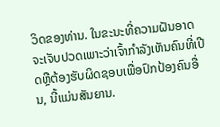ວິດຂອງທ່ານ. ໃນຂະນະທີ່ຄວາມຝັນອາດຈະເຈັບປວດເພາະວ່າເຈົ້າກໍາລັງເຫັນຄົນທີ່ເປີດຫຼືຕ້ອງຮັບຜິດຊອບເພື່ອປົກປ້ອງຄົນອື່ນ, ນີ້ແມ່ນສັນຍານ.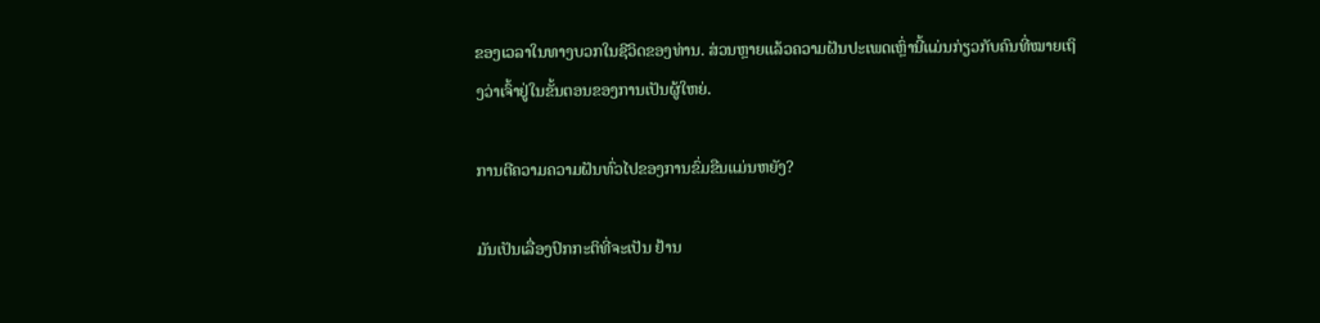ຂອງເວລາໃນທາງບວກໃນຊີວິດຂອງທ່ານ. ສ່ວນຫຼາຍແລ້ວຄວາມຝັນປະເພດເຫຼົ່ານີ້ແມ່ນກ່ຽວກັບຄົນທີ່ໝາຍເຖິງວ່າເຈົ້າຢູ່ໃນຂັ້ນຕອນຂອງການເປັນຜູ້ໃຫຍ່.

ການຕີຄວາມຄວາມຝັນທົ່ວໄປຂອງການຂົ່ມຂືນແມ່ນຫຍັງ?

ມັນເປັນເລື່ອງປົກກະຕິທີ່ຈະເປັນ ຢ້ານ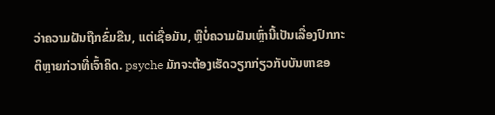ວ່າຄວາມຝັນຖືກຂົ່ມຂືນ, ແຕ່ເຊື່ອມັນ, ຫຼືບໍ່ຄວາມຝັນເຫຼົ່ານີ້ເປັນເລື່ອງປົກກະຕິຫຼາຍກ່ວາທີ່ເຈົ້າຄິດ. psyche ມັກຈະຕ້ອງເຮັດວຽກກ່ຽວກັບບັນຫາຂອ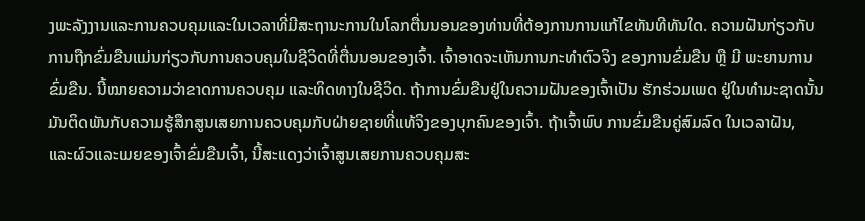ງພະລັງງານແລະການຄວບຄຸມແລະໃນເວລາທີ່ມີສະຖານະການໃນໂລກຕື່ນນອນຂອງທ່ານທີ່ຕ້ອງການການແກ້ໄຂທັນທີທັນໃດ. ຄວາມຝັນກ່ຽວກັບການຖືກຂົ່ມຂືນແມ່ນກ່ຽວກັບການຄວບຄຸມໃນຊີວິດທີ່ຕື່ນນອນຂອງເຈົ້າ. ເຈົ້າອາດຈະເຫັນການກະທຳຕົວຈິງ ຂອງການຂົ່ມຂືນ ຫຼື ມີ ພະຍານການຂົ່ມຂືນ. ນີ້ໝາຍຄວາມວ່າຂາດການຄວບຄຸມ ແລະທິດທາງໃນຊີວິດ. ຖ້າການຂົ່ມຂືນຢູ່ໃນຄວາມຝັນຂອງເຈົ້າເປັນ ຮັກຮ່ວມເພດ ຢູ່ໃນທຳມະຊາດນັ້ນມັນຕິດພັນກັບຄວາມຮູ້ສຶກສູນເສຍການຄວບຄຸມກັບຝ່າຍຊາຍທີ່ແທ້ຈິງຂອງບຸກຄົນຂອງເຈົ້າ. ຖ້າເຈົ້າພົບ ການຂົ່ມຂືນຄູ່ສົມລົດ ໃນເວລາຝັນ, ແລະຜົວແລະເມຍຂອງເຈົ້າຂົ່ມຂືນເຈົ້າ, ນີ້ສະແດງວ່າເຈົ້າສູນເສຍການຄວບຄຸມສະ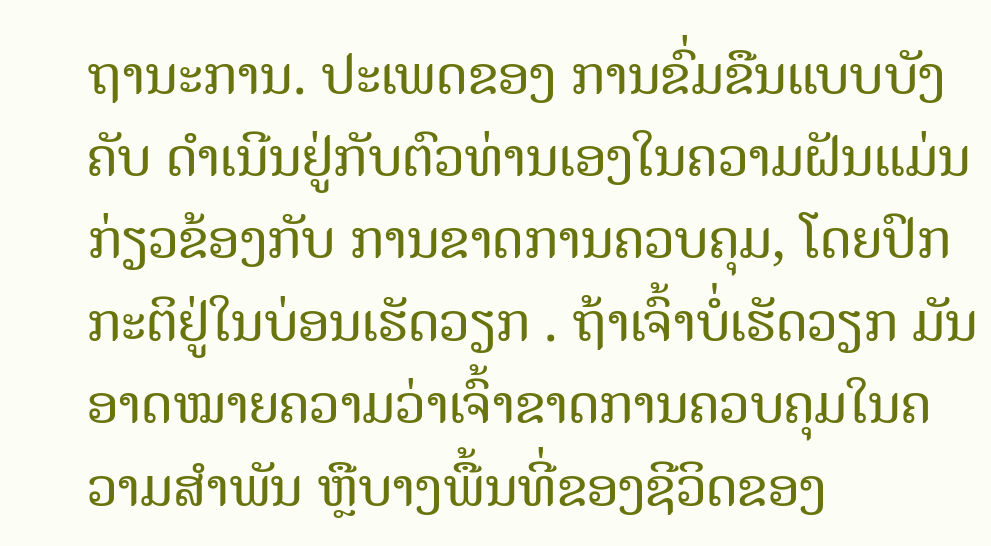ຖານະການ. ປະເພດຂອງ ການຂົ່ມຂືນແບບບັງຄັບ ດໍາເນີນຢູ່ກັບຕົວທ່ານເອງໃນຄວາມຝັນແມ່ນກ່ຽວຂ້ອງກັບ ການຂາດການຄວບຄຸມ, ໂດຍປົກກະຕິຢູ່ໃນບ່ອນເຮັດວຽກ . ຖ້າເຈົ້າບໍ່ເຮັດວຽກ ມັນອາດໝາຍຄວາມວ່າເຈົ້າຂາດການຄວບຄຸມໃນຄວາມສຳພັນ ຫຼືບາງພື້ນທີ່ຂອງຊີວິດຂອງ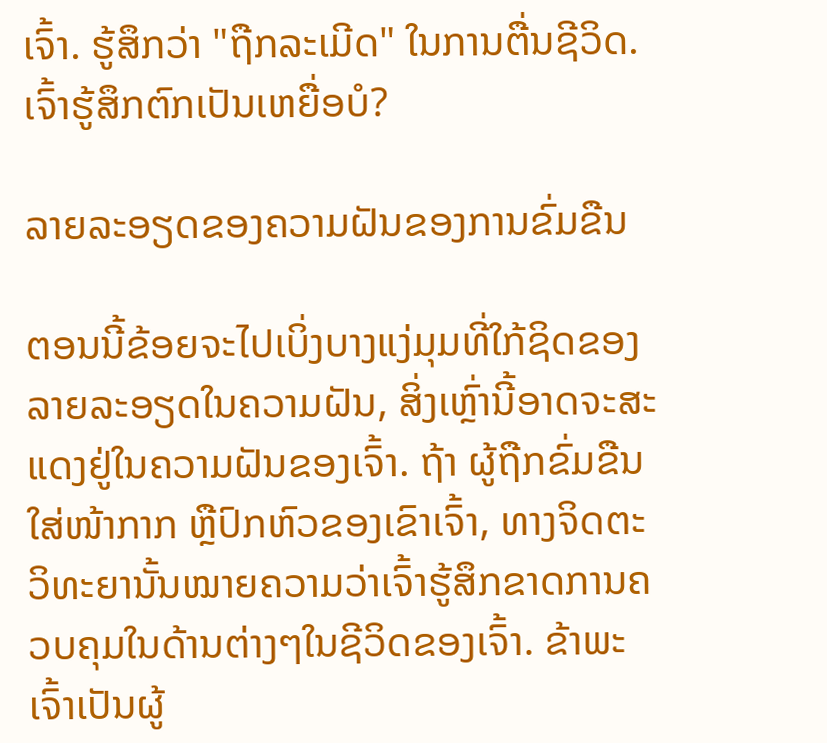ເຈົ້າ. ຮູ້ສຶກວ່າ "ຖືກລະເມີດ" ໃນການຕື່ນຊີວິດ. ເຈົ້າຮູ້ສຶກຕົກເປັນເຫຍື່ອບໍ?

ລາຍລະອຽດຂອງຄວາມຝັນຂອງການຂົ່ມຂືນ

ຕອນນີ້ຂ້ອຍຈະໄປເບິ່ງບາງແງ່ມຸມທີ່ໃກ້ຊິດຂອງລາຍລະອຽດໃນຄວາມຝັນ, ສິ່ງເຫຼົ່ານີ້ອາດຈະສະແດງຢູ່ໃນຄວາມຝັນຂອງເຈົ້າ. ຖ້າ ຜູ້ຖືກຂົ່ມຂືນໃສ່ໜ້າກາກ ຫຼືປົກຫົວຂອງເຂົາເຈົ້າ, ທາງຈິດຕະວິທະຍານັ້ນໝາຍຄວາມວ່າເຈົ້າຮູ້ສຶກຂາດການຄວບຄຸມໃນດ້ານຕ່າງໆໃນຊີວິດຂອງເຈົ້າ. ຂ້າພະເຈົ້າເປັນຜູ້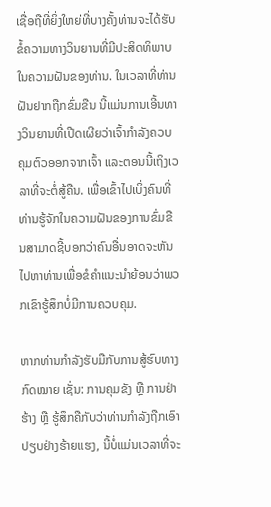ເຊື່ອຖືທີ່ຍິ່ງໃຫຍ່ທີ່ບາງຄັ້ງທ່ານຈະໄດ້ຮັບຂໍ້ຄວາມທາງວິນຍານທີ່ມີປະສິດທິພາບໃນຄວາມຝັນຂອງທ່ານ. ໃນເວລາທີ່ທ່ານ ຝັນຢາກຖືກຂົ່ມຂືນ ນີ້ແມ່ນການເອີ້ນທາງວິນຍານທີ່ເປີດເຜີຍວ່າເຈົ້າກໍາລັງຄວບຄຸມຕົວອອກຈາກເຈົ້າ ແລະຕອນນີ້ເຖິງເວລາທີ່ຈະຕໍ່ສູ້ຄືນ. ເພື່ອເຂົ້າໄປເບິ່ງຄົນທີ່ທ່ານຮູ້ຈັກໃນຄວາມຝັນຂອງການຂົ່ມຂືນສາມາດຊີ້ບອກວ່າຄົນອື່ນອາດຈະຫັນໄປຫາທ່ານເພື່ອຂໍຄໍາແນະນໍາຍ້ອນວ່າພວກເຂົາຮູ້ສຶກບໍ່ມີການຄວບຄຸມ.

ຫາກທ່ານກຳລັງຮັບມືກັບການສູ້ຮົບທາງກົດໝາຍ ເຊັ່ນ: ການຄຸມຂັງ ຫຼື ການຢ່າຮ້າງ ຫຼື ຮູ້ສຶກຄືກັບວ່າທ່ານກໍາລັງຖືກເອົາປຽບຢ່າງຮ້າຍແຮງ, ນີ້ບໍ່ແມ່ນເວລາທີ່ຈະ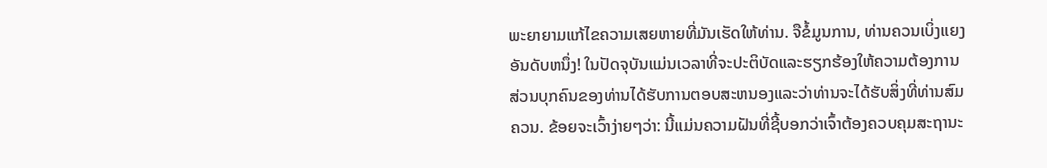ພະຍາຍາມແກ້ໄຂຄວາມເສຍຫາຍທີ່ມັນເຮັດໃຫ້ທ່ານ. ຈືຂໍ້ມູນການ, ທ່ານຄວນເບິ່ງແຍງອັນດັບຫນຶ່ງ! ໃນປັດຈຸບັນແມ່ນເວລາທີ່ຈະປະຕິບັດແລະຮຽກຮ້ອງໃຫ້ຄວາມຕ້ອງການສ່ວນບຸກຄົນຂອງທ່ານໄດ້ຮັບການຕອບສະຫນອງແລະວ່າທ່ານຈະໄດ້ຮັບສິ່ງທີ່ທ່ານສົມຄວນ. ຂ້ອຍຈະເວົ້າງ່າຍໆວ່າ: ນີ້ແມ່ນຄວາມຝັນທີ່ຊີ້ບອກວ່າເຈົ້າຕ້ອງຄວບຄຸມສະຖານະ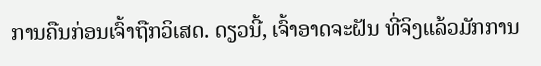ການຄືນກ່ອນເຈົ້າຖືກວິເສດ. ດຽວນີ້, ເຈົ້າອາດຈະຝັນ ທີ່ຈິງແລ້ວມັກການ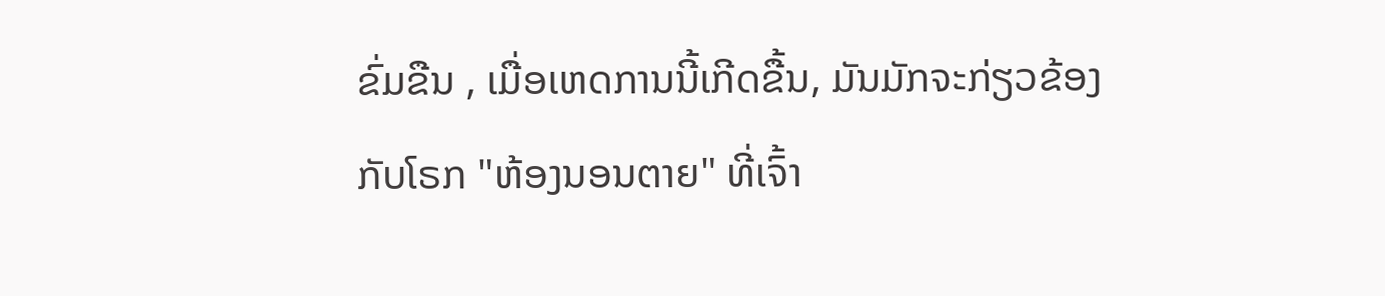ຂົ່ມຂືນ , ເມື່ອເຫດການນີ້ເກີດຂື້ນ, ມັນມັກຈະກ່ຽວຂ້ອງກັບໂຣກ "ຫ້ອງນອນຕາຍ" ທີ່ເຈົ້າ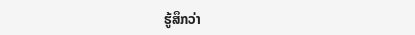ຮູ້ສຶກວ່າ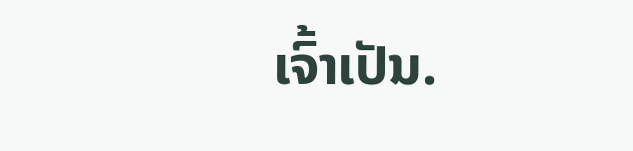ເຈົ້າເປັນ.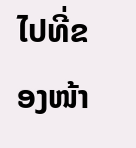ໄປທີ່ຂອງໜ້າ